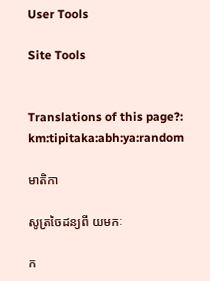User Tools

Site Tools


Translations of this page?:
km:tipitaka:abh:ya:random

មាតិកា

សូត្រចៃដន្យពី យមកៈ

ក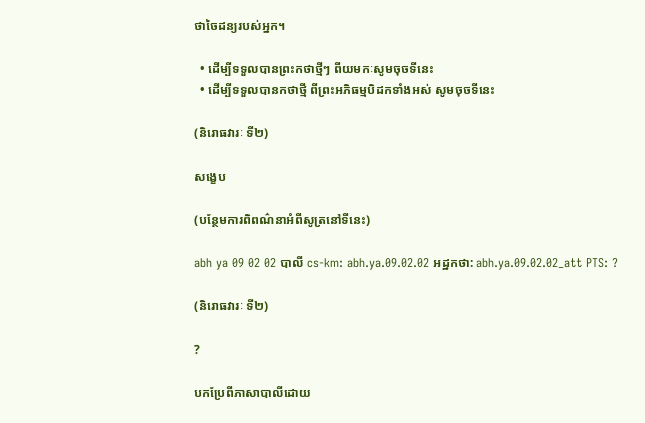ថាចៃដន្យរបស់អ្នក។

  • ដើម្បីទទួលបានព្រះកថាថ្មីៗ ពីយមកៈសូមចុចទីនេះ
  • ដើម្បីទទួលបានកថាថ្មី ពីព្រះអភិធម្មបិដកទាំងអស់ សូមចុចទីនេះ

(និរោធវារៈ ទី២)

សង្ខេប

(បន្ថែមការពិពណ៌នាអំពីសូត្រនៅទីនេះ)

abh ya 09 02 02 បាលី cs-km: abh.ya.09.02.02 អដ្ឋកថា: abh.ya.09.02.02_att PTS: ?

(និរោធវារៈ ទី២)

?

បកប្រែពីភាសាបាលីដោយ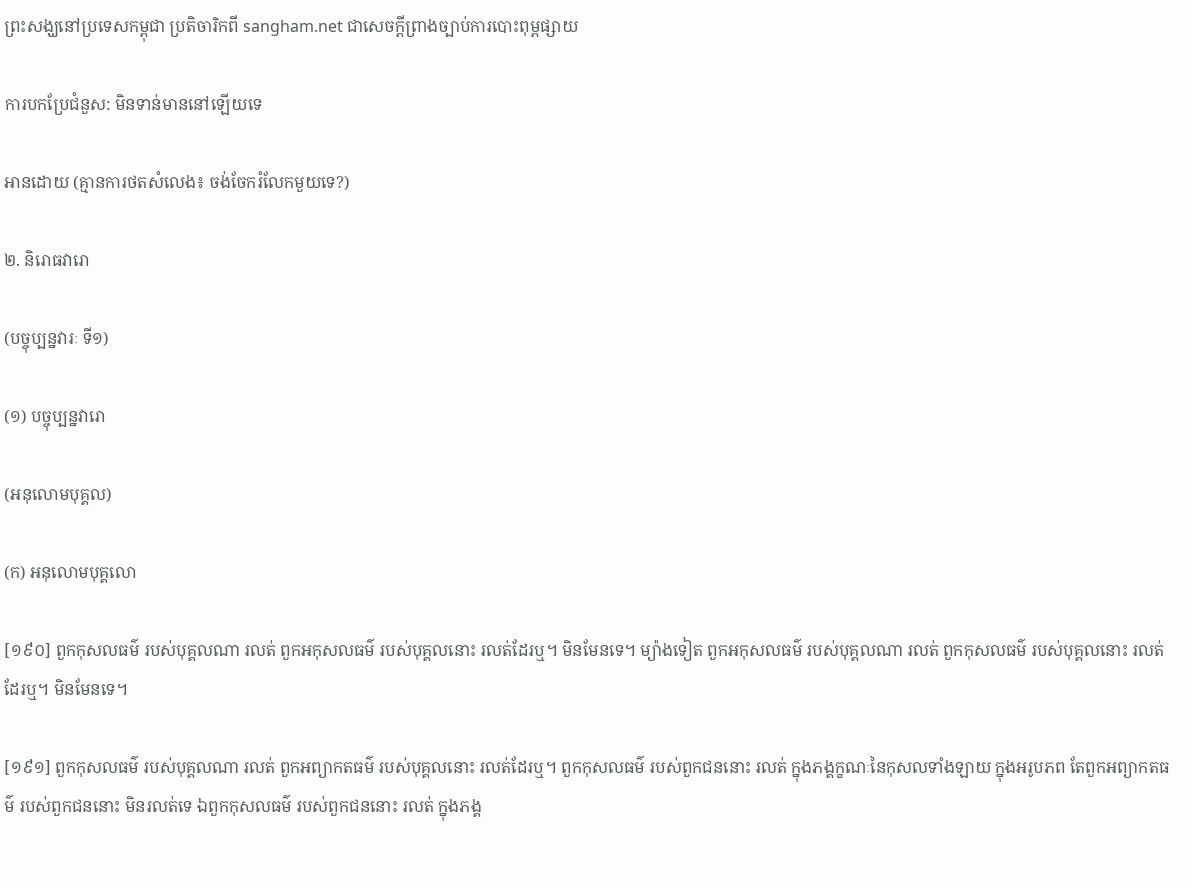ព្រះសង្ឃនៅប្រទេសកម្ពុជា ប្រតិចារិកពី sangham.net ជាសេចក្តីព្រាងច្បាប់ការបោះពុម្ពផ្សាយ

ការបកប្រែជំនួស: មិនទាន់មាននៅឡើយទេ

អានដោយ (គ្មានការថតសំលេង៖ ចង់ចែករំលែកមួយទេ?)

២. និរោធវារោ

(បច្ចុប្បន្នវារៈ ទី១)

(១) បច្ចុប្បន្នវារោ

(អនុលោមបុគ្គល)

(ក) អនុលោមបុគ្គលោ

[១៩០] ពួកកុសលធម៌ របស់បុគ្គលណា រលត់ ពួកអកុសលធម៌ របស់បុគ្គលនោះ រលត់ដែរឬ។ មិនមែនទេ។ ម្យ៉ាងទៀត ពួកអកុសលធម៌ របស់បុគ្គលណា រលត់ ពួកកុសលធម៌ របស់បុគ្គលនោះ រលត់ដែរឬ។ មិនមែនទេ។

[១៩១] ពួកកុសលធម៌ របស់បុគ្គលណា រលត់ ពួកអព្យាកតធម៌ របស់បុគ្គលនោះ រលត់ដែរឬ។ ពួកកុសលធម៌ របស់ពួកជននោះ រលត់ ក្នុងភង្គក្ខណៈនៃកុសលទាំងឡាយ ក្នុងអរូបភព តែពួកអព្យាកតធម៌ របស់ពួកជននោះ មិនរលត់ទេ ឯពួកកុសលធម៌ របស់ពួកជននោះ រលត់ ក្នុងភង្គ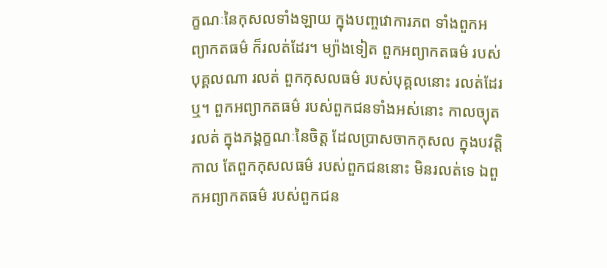ក្ខណៈនៃកុសលទាំងឡាយ ក្នុងបញ្ចវោការភព ទាំងពួកអព្យាកតធម៌ ក៏រលត់ដែរ។ ម្យ៉ាងទៀត ពួកអព្យាកតធម៌ របស់បុគ្គលណា រលត់ ពួកកុសលធម៌ របស់បុគ្គលនោះ រលត់ដែរឬ។ ពួកអព្យាកតធម៌ របស់ពួកជនទាំងអស់នោះ កាលច្យុត រលត់ ក្នុងភង្គក្ខណៈនៃចិត្ត ដែលប្រាសចាកកុសល ក្នុងបវត្តិកាល តែពួកកុសលធម៌ របស់ពួកជននោះ មិនរលត់ទេ ឯពួកអព្យាកតធម៌ របស់ពួកជន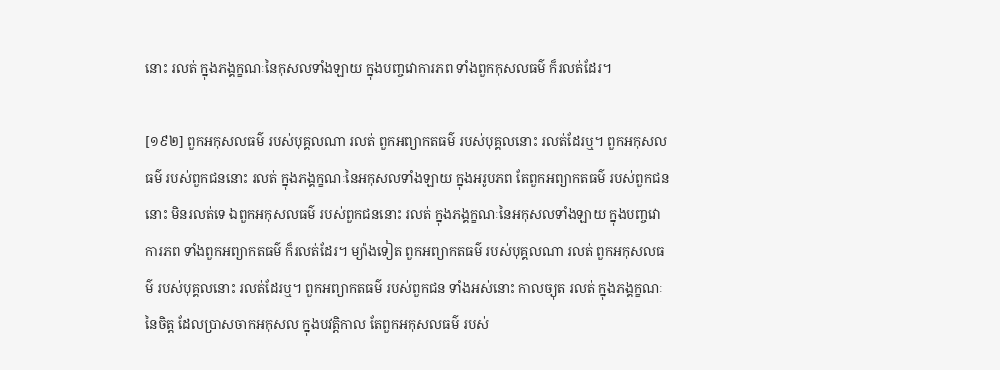នោះ រលត់ ក្នុងភង្គក្ខណៈនៃកុសលទាំងឡាយ ក្នុងបញ្ចវោការភព ទាំងពួកកុសលធម៌ ក៏រលត់ដែរ។

[១៩២] ពួកអកុសលធម៌ របស់បុគ្គលណា រលត់ ពួកអព្យាកតធម៌ របស់បុគ្គលនោះ រលត់ដែរឬ។ ពួកអកុសលធម៌ របស់ពួកជននោះ រលត់ ក្នុងភង្គក្ខណៈនៃអកុសលទាំងឡាយ ក្នុងអរូបភព តែពួកអព្យាកតធម៌ របស់ពួកជននោះ មិនរលត់ទេ ឯពួកអកុសលធម៌ របស់ពួកជននោះ រលត់ ក្នុងភង្គក្ខណៈនៃអកុសលទាំងឡាយ ក្នុងបញ្ចវោការភព ទាំងពួកអព្យាកតធម៌ ក៏រលត់ដែរ។ ម្យ៉ាងទៀត ពួកអព្យាកតធម៌ របស់បុគ្គលណា រលត់ ពួកអកុសលធម៌ របស់បុគ្គលនោះ រលត់ដែរឬ។ ពួកអព្យាកតធម៌ របស់ពួកជន ទាំងអស់នោះ កាលច្យុត រលត់ ក្នុងភង្គក្ខណៈនៃចិត្ត ដែលប្រាសចាកអកុសល ក្នុងបវត្តិកាល តែពួកអកុសលធម៌ របស់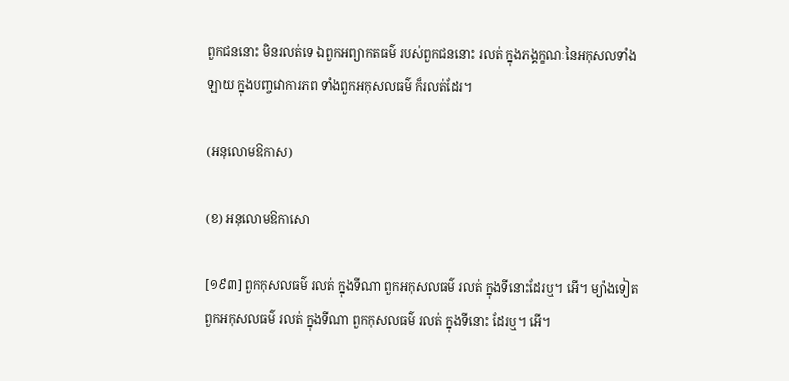ពួកជននោះ មិនរលត់ទេ ឯពួកអព្យាកតធម៌ របស់ពួកជននោះ រលត់ ក្នុងភង្គក្ខណៈនៃអកុសលទាំងឡាយ ក្នុងបញ្ចវោការភព ទាំងពួកអកុសលធម៌ ក៏រលត់ដែរ។

(អនុលោមឱកាស)

(ខ) អនុលោមឱកាសោ

[១៩៣] ពួកកុសលធម៌ រលត់ ក្នុងទីណា ពួកអកុសលធម៌ រលត់ ក្នុងទីនោះដែរឬ។ អើ។ ម្យ៉ាងទៀត ពួកអកុសលធម៌ រលត់ ក្នុងទីណា ពួកកុសលធម៌ រលត់ ក្នុងទីនោះ ដែរឬ។ អើ។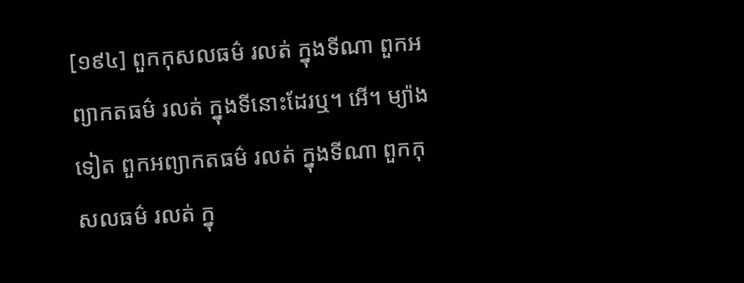[១៩៤] ពួកកុសលធម៌ រលត់ ក្នុងទីណា ពួកអព្យាកតធម៌ រលត់ ក្នុងទីនោះដែរឬ។ អើ។ ម្យ៉ាងទៀត ពួកអព្យាកតធម៌ រលត់ ក្នុងទីណា ពួកកុសលធម៌ រលត់ ក្នុ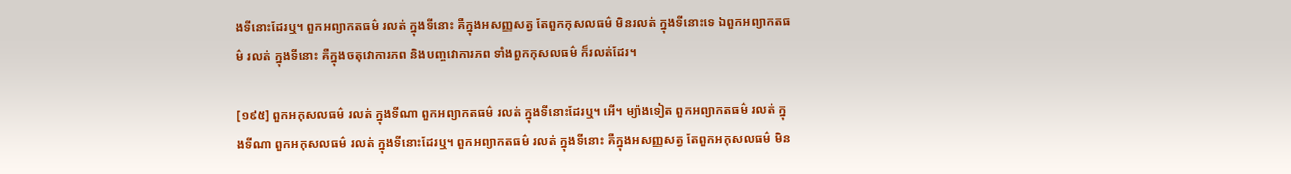ងទីនោះដែរឬ។ ពួកអព្យាកតធម៌ រលត់ ក្នុងទីនោះ គឺក្នុងអសញ្ញសត្វ តែពួកកុសលធម៌ មិនរលត់ ក្នុងទីនោះទេ ឯពួកអព្យាកតធម៌ រលត់ ក្នុងទីនោះ គឺក្នុងចតុវោការភព និងបញ្ចវោការភព ទាំងពួកកុសលធម៌ ក៏រលត់ដែរ។

[១៩៥] ពួកអកុសលធម៌ រលត់ ក្នុងទីណា ពួកអព្យាកតធម៌ រលត់ ក្នុងទីនោះដែរឬ។ អើ។ ម្យ៉ាងទៀត ពួកអព្យាកតធម៌ រលត់ ក្នុងទីណា ពួកអកុសលធម៌ រលត់ ក្នុងទីនោះដែរឬ។ ពួកអព្យាកតធម៌ រលត់ ក្នុងទីនោះ គឺក្នុងអសញ្ញសត្វ តែពួកអកុសលធម៌ មិន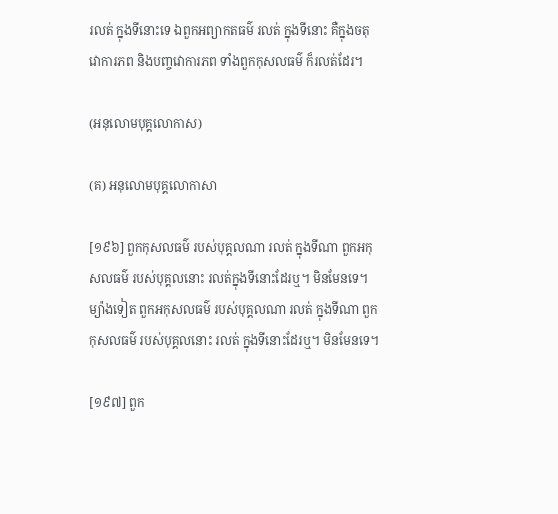រលត់ ក្នុងទីនោះទេ ឯពួកអព្យាកតធម៌ រលត់ ក្នុងទីនោះ គឺក្នុងចតុវោការភព និងបញ្ចវោការភព ទាំងពួកកុសលធម៌ ក៏រលត់ដែរ។

(អនុលោមបុគ្គលោកាស)

(គ) អនុលោមបុគ្គលោកាសា

[១៩៦] ពួកកុសលធម៌ របស់បុគ្គលណា រលត់ ក្នុងទីណា ពួកអកុសលធម៌ របស់បុគ្គលនោះ រលត់ក្នុងទីនោះដែរឬ។ មិនមែនទេ។ ម្យ៉ាងទៀត ពួកអកុសលធម៌ របស់បុគ្គលណា រលត់ ក្នុងទីណា ពួកកុសលធម៌ របស់បុគ្គលនោះ រលត់ ក្នុងទីនោះដែរឬ។ មិនមែនទេ។

[១៩៧] ពួក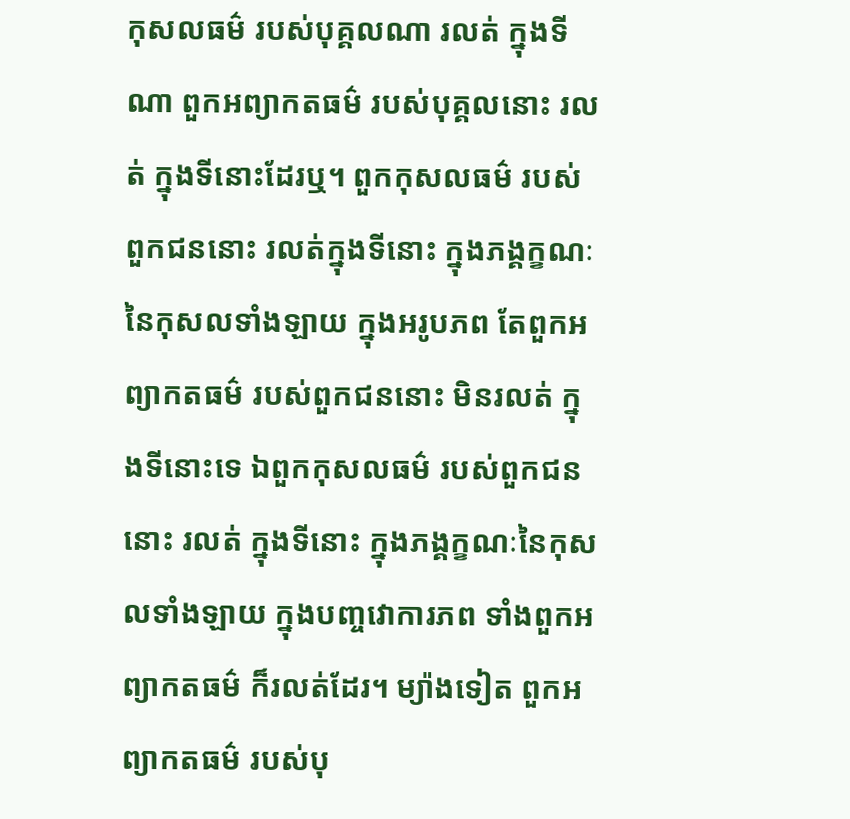កុសលធម៌ របស់បុគ្គលណា រលត់ ក្នុងទីណា ពួកអព្យាកតធម៌ របស់បុគ្គលនោះ រលត់ ក្នុងទីនោះដែរឬ។ ពួកកុសលធម៌ របស់ពួកជននោះ រលត់ក្នុងទីនោះ ក្នុងភង្គក្ខណៈនៃកុសលទាំងឡាយ ក្នុងអរូបភព តែពួកអព្យាកតធម៌ របស់ពួកជននោះ មិនរលត់ ក្នុងទីនោះទេ ឯពួកកុសលធម៌ របស់ពួកជននោះ រលត់ ក្នុងទីនោះ ក្នុងភង្គក្ខណៈនៃកុសលទាំងឡាយ ក្នុងបញ្ចវោការភព ទាំងពួកអព្យាកតធម៌ ក៏រលត់ដែរ។ ម្យ៉ាងទៀត ពួកអព្យាកតធម៌ របស់បុ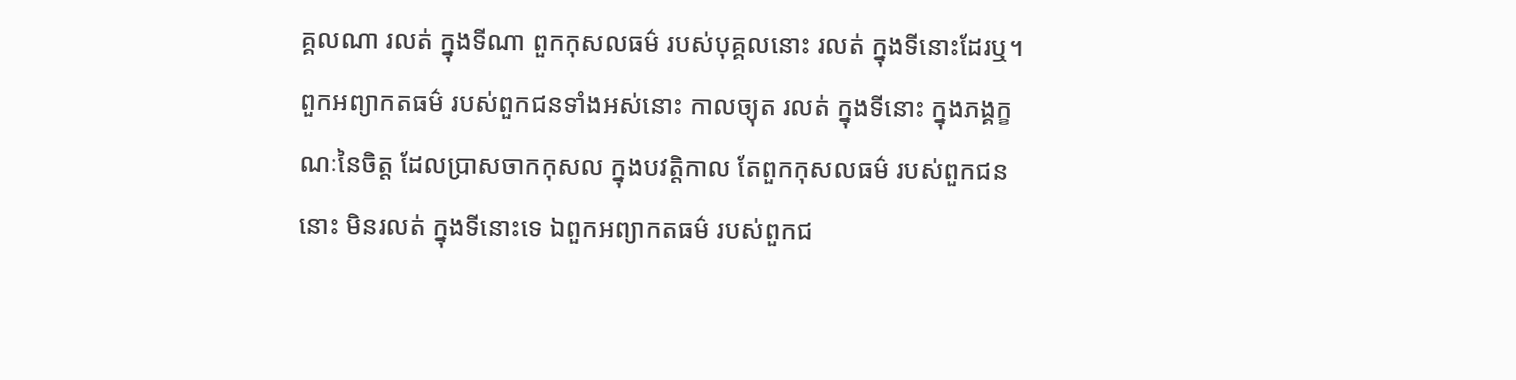គ្គលណា រលត់ ក្នុងទីណា ពួកកុសលធម៌ របស់បុគ្គលនោះ រលត់ ក្នុងទីនោះដែរឬ។ ពួកអព្យាកតធម៌ របស់ពួកជនទាំងអស់នោះ កាលច្យុត រលត់ ក្នុងទីនោះ ក្នុងភង្គក្ខណៈនៃចិត្ត ដែលប្រាសចាកកុសល ក្នុងបវត្តិកាល តែពួកកុសលធម៌ របស់ពួកជននោះ មិនរលត់ ក្នុងទីនោះទេ ឯពួកអព្យាកតធម៌ របស់ពួកជ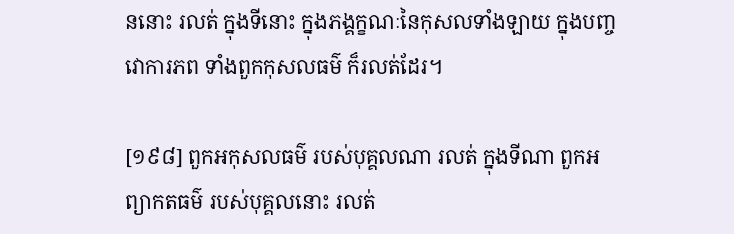ននោះ រលត់ ក្នុងទីនោះ ក្នុងភង្គក្ខណៈនៃកុសលទាំងឡាយ ក្នុងបញ្ចវោការភព ទាំងពួកកុសលធម៌ ក៏រលត់ដែរ។

[១៩៨] ពួកអកុសលធម៌ របស់បុគ្គលណា រលត់ ក្នុងទីណា ពួកអព្យាកតធម៌ របស់បុគ្គលនោះ រលត់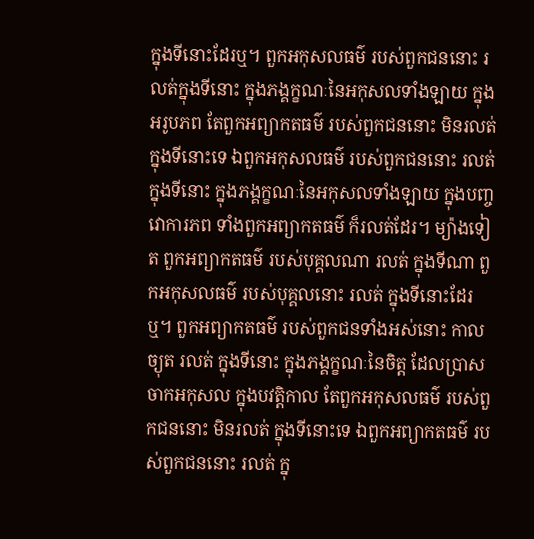ក្នុងទីនោះដែរឬ។ ពួកអកុសលធម៌ របស់ពួកជននោះ រលត់ក្នុងទីនោះ ក្នុងភង្គក្ខណៈនៃអកុសលទាំងឡាយ ក្នុងអរូបភព តែពួកអព្យាកតធម៌ របស់ពួកជននោះ មិនរលត់ ក្នុងទីនោះទេ ឯពួកអកុសលធម៌ របស់ពួកជននោះ រលត់ ក្នុងទីនោះ ក្នុងភង្គក្ខណៈនៃអកុសលទាំងឡាយ ក្នុងបញ្ចវោការភព ទាំងពួកអព្យាកតធម៌ ក៏រលត់ដែរ។ ម្យ៉ាងទៀត ពួកអព្យាកតធម៌ របស់បុគ្គលណា រលត់ ក្នុងទីណា ពួកអកុសលធម៌ របស់បុគ្គលនោះ រលត់ ក្នុងទីនោះដែរឬ។ ពួកអព្យាកតធម៌ របស់ពួកជនទាំងអស់នោះ កាលច្យុត រលត់ ក្នុងទីនោះ ក្នុងភង្គក្ខណៈនៃចិត្ត ដែលប្រាសចាកអកុសល ក្នុងបវត្តិកាល តែពួកអកុសលធម៌ របស់ពួកជននោះ មិនរលត់ ក្នុងទីនោះទេ ឯពួកអព្យាកតធម៌ របស់ពួកជននោះ រលត់ ក្នុ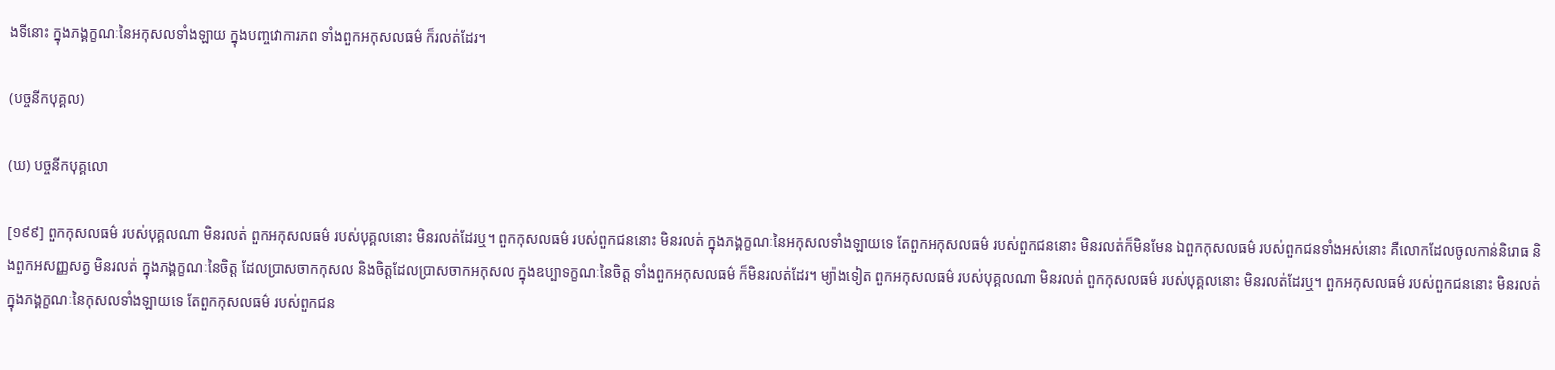ងទីនោះ ក្នុងភង្គក្ខណៈនៃអកុសលទាំងឡាយ ក្នុងបញ្ចវោការភព ទាំងពួកអកុសលធម៌ ក៏រលត់ដែរ។

(បច្ចនីកបុគ្គល)

(ឃ) បច្ចនីកបុគ្គលោ

[១៩៩] ពួកកុសលធម៌ របស់បុគ្គលណា មិនរលត់ ពួកអកុសលធម៌ របស់បុគ្គលនោះ មិនរលត់ដែរឬ។ ពួកកុសលធម៌ របស់ពួកជននោះ មិនរលត់ ក្នុងភង្គក្ខណៈនៃអកុសលទាំងឡាយទេ តែពួកអកុសលធម៌ របស់ពួកជននោះ មិនរលត់ក៏មិនមែន ឯពួកកុសលធម៌ របស់ពួកជនទាំងអស់នោះ គឺលោកដែលចូលកាន់និរោធ និងពួកអសញ្ញសត្វ មិនរលត់ ក្នុងភង្គក្ខណៈនៃចិត្ត ដែលប្រាសចាកកុសល និងចិត្តដែលប្រាសចាកអកុសល ក្នុងឧប្បាទក្ខណៈនៃចិត្ត ទាំងពួកអកុសលធម៌ ក៏មិនរលត់ដែរ។ ម្យ៉ាងទៀត ពួកអកុសលធម៌ របស់បុគ្គលណា មិនរលត់ ពួកកុសលធម៌ របស់បុគ្គលនោះ មិនរលត់ដែរឬ។ ពួកអកុសលធម៌ របស់ពួកជននោះ មិនរលត់ ក្នុងភង្គក្ខណៈនៃកុសលទាំងឡាយទេ តែពួកកុសលធម៌ របស់ពួកជន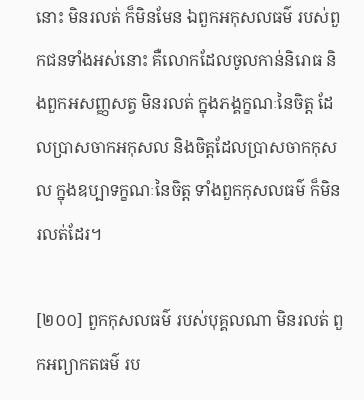នោះ មិនរលត់ ក៏មិនមែន ឯពួកអកុសលធម៌ របស់ពួកជនទាំងអស់នោះ គឺលោកដែលចូលកាន់និរោធ និងពួកអសញ្ញសត្វ មិនរលត់ ក្នុងភង្គក្ខណៈនៃចិត្ត ដែលប្រាសចាកអកុសល និងចិត្តដែលប្រាសចាកកុសល ក្នុងឧប្បាទក្ខណៈនៃចិត្ត ទាំងពួកកុសលធម៌ ក៏មិនរលត់ដែរ។

[២០០] ពួកកុសលធម៌ របស់បុគ្គលណា មិនរលត់ ពួកអព្យាកតធម៌ រប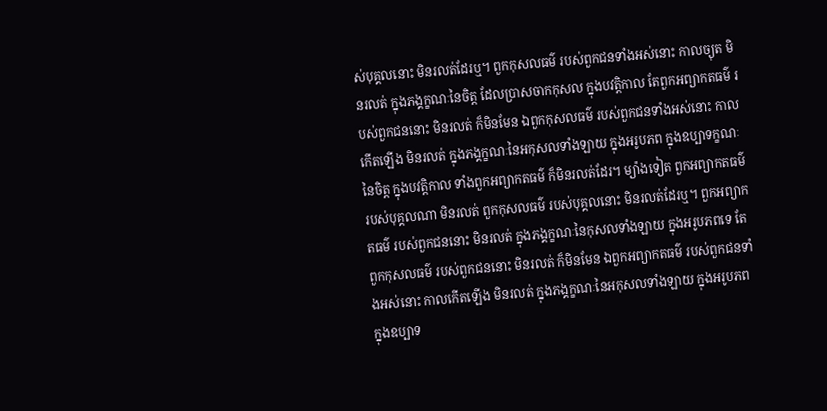ស់បុគ្គលនោះ មិនរលត់ដែរឬ។ ពួកកុសលធម៌ របស់ពួកជនទាំងអស់នោះ កាលច្យុត មិនរលត់ ក្នុងភង្គក្ខណៈនៃចិត្ត ដែលប្រាសចាកកុសល ក្នុងបវត្តិកាល តែពួកអព្យាកតធម៌ របស់ពួកជននោះ មិនរលត់ ក៏មិនមែន ឯពួកកុសលធម៌ របស់ពួកជនទាំងអស់នោះ កាលកើតឡើង មិនរលត់ ក្នុងភង្គក្ខណៈនៃអកុសលទាំងឡាយ ក្នុងអរូបភព ក្នុងឧប្បាទក្ខណៈនៃចិត្ត ក្នុងបវត្តិកាល ទាំងពួកអព្យាកតធម៌ ក៏មិនរលត់ដែរ។ ម្យ៉ាងទៀត ពួកអព្យាកតធម៌ របស់បុគ្គលណា មិនរលត់ ពួកកុសលធម៌ របស់បុគ្គលនោះ មិនរលត់ដែរឬ។ ពួកអព្យាកតធម៌ របស់ពួកជននោះ មិនរលត់ ក្នុងភង្គក្ខណៈនៃកុសលទាំងឡាយ ក្នុងអរូបភពទេ តែពួកកុសលធម៌ របស់ពួកជននោះ មិនរលត់ ក៏មិនមែន ឯពួកអព្យាកតធម៌ របស់ពួកជនទាំងអស់នោះ កាលកើតឡើង មិនរលត់ ក្នុងភង្គក្ខណៈនៃអកុសលទាំងឡាយ ក្នុងអរូបភព ក្នុងឧប្បាទ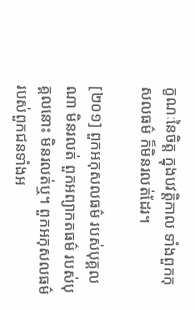ក្ខណៈនៃចិត្ត ក្នុងបវត្តិកាល ទាំងពួកកុសលធម៌ ក៏មិនរលត់ដែរ។

[២០១] ពួកអកុសលធម៌ របស់បុគ្គលណា មិនរលត់ ពួកអព្យាកតធម៌ របស់បុគ្គលនោះ មិនរលត់ឬ។ ពួកអកុសលធម៌ របស់ពួកជនទាំងអ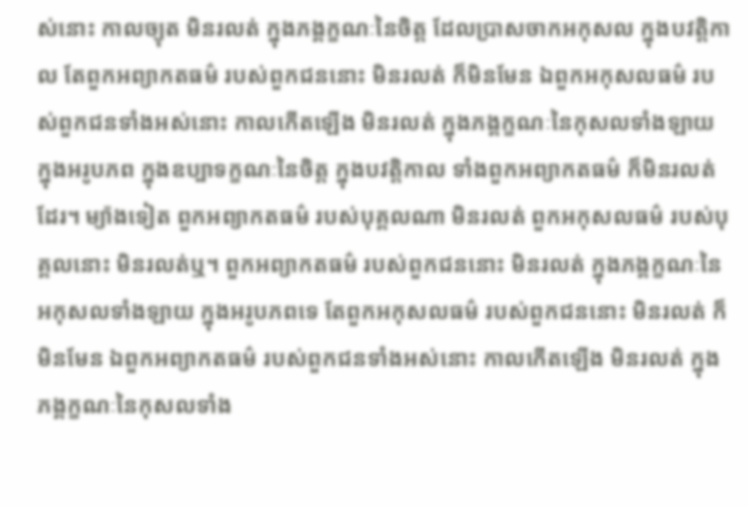ស់នោះ កាលច្យុត មិនរលត់ ក្នុងភង្គក្ខណៈនៃចិត្ត ដែលប្រាសចាកអកុសល ក្នុងបវត្តិកាល តែពួកអព្យាកតធម៌ របស់ពួកជននោះ មិនរលត់ ក៏មិនមែន ឯពួកអកុសលធម៌ របស់ពួកជនទាំងអស់នោះ កាលកើតឡើង មិនរលត់ ក្នុងភង្គក្ខណៈនៃកុសលទាំងឡាយ ក្នុងអរូបភព ក្នុងឧប្បាទក្ខណៈនៃចិត្ត ក្នុងបវត្តិកាល ទាំងពួកអព្យាកតធម៌ ក៏មិនរលត់ដែរ។ ម្យ៉ាងទៀត ពួកអព្យាកតធម៌ របស់បុគ្គលណា មិនរលត់ ពួកអកុសលធម៌ របស់បុគ្គលនោះ មិនរលត់ឬ។ ពួកអព្យាកតធម៌ របស់ពួកជននោះ មិនរលត់ ក្នុងភង្គក្ខណៈនៃអកុសលទាំងឡាយ ក្នុងអរូបភពទេ តែពួកអកុសលធម៌ របស់ពួកជននោះ មិនរលត់ ក៏មិនមែន ឯពួកអព្យាកតធម៌ របស់ពួកជនទាំងអស់នោះ កាលកើតឡើង មិនរលត់ ក្នុងភង្គក្ខណៈនៃកុសលទាំង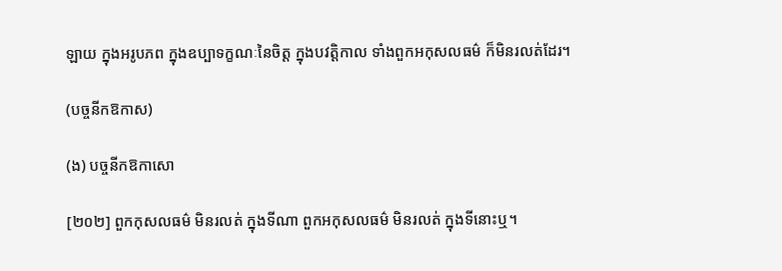ឡាយ ក្នុងអរូបភព ក្នុងឧប្បាទក្ខណៈនៃចិត្ត ក្នុងបវតិ្តកាល ទាំងពួកអកុសលធម៌ ក៏មិនរលត់ដែរ។

(បច្ចនីកឱកាស)

(ង) បច្ចនីកឱកាសោ

[២០២] ពួកកុសលធម៌ មិនរលត់ ក្នុងទីណា ពួកអកុសលធម៌ មិនរលត់ ក្នុងទីនោះឬ។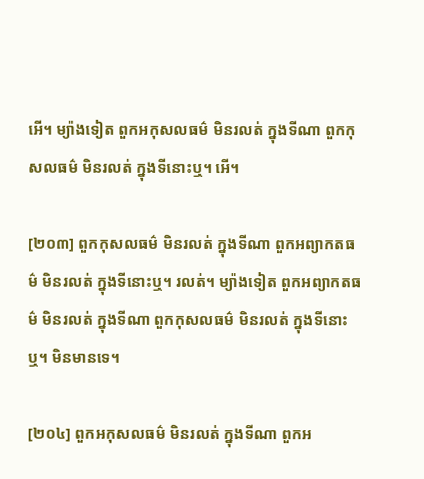អើ។ ម្យ៉ាងទៀត ពួកអកុសលធម៌ មិនរលត់ ក្នុងទីណា ពួកកុសលធម៌ មិនរលត់ ក្នុងទីនោះឬ។ អើ។

[២០៣] ពួកកុសលធម៌ មិនរលត់ ក្នុងទីណា ពួកអព្យាកតធម៌ មិនរលត់ ក្នុងទីនោះឬ។ រលត់។ ម្យ៉ាងទៀត ពួកអព្យាកតធម៌ មិនរលត់ ក្នុងទីណា ពួកកុសលធម៌ មិនរលត់ ក្នុងទីនោះឬ។ មិនមានទេ។

[២០៤] ពួកអកុសលធម៌ មិនរលត់ ក្នុងទីណា ពួកអ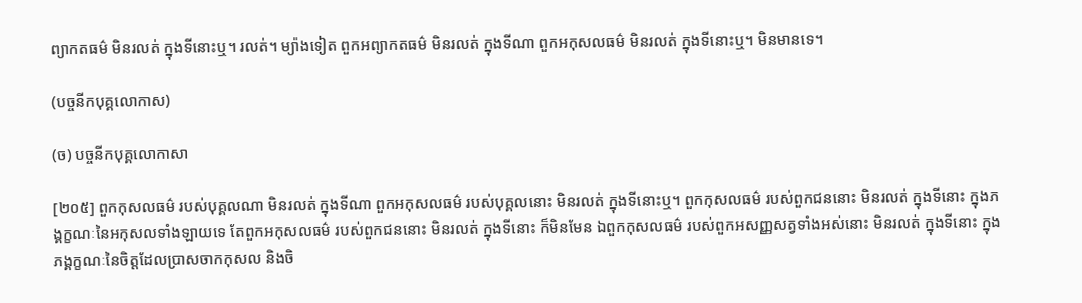ព្យាកតធម៌ មិនរលត់ ក្នុងទីនោះឬ។ រលត់។ ម្យ៉ាងទៀត ពួកអព្យាកតធម៌ មិនរលត់ ក្នុងទីណា ពួកអកុសលធម៌ មិនរលត់ ក្នុងទីនោះឬ។ មិនមានទេ។

(បច្ចនីកបុគ្គលោកាស)

(ច) បច្ចនីកបុគ្គលោកាសា

[២០៥] ពួកកុសលធម៌ របស់បុគ្គលណា មិនរលត់ ក្នុងទីណា ពួកអកុសលធម៌ របស់បុគ្គលនោះ មិនរលត់ ក្នុងទីនោះឬ។ ពួកកុសលធម៌ របស់ពួកជននោះ មិនរលត់ ក្នុងទីនោះ ក្នុងភង្គក្ខណៈនៃអកុសលទាំងឡាយទេ តែពួកអកុសលធម៌ របស់ពួកជននោះ មិនរលត់ ក្នុងទីនោះ ក៏មិនមែន ឯពួកកុសលធម៌ របស់ពួកអសញ្ញសត្វទាំងអស់នោះ មិនរលត់ ក្នុងទីនោះ ក្នុងភង្គក្ខណៈនៃចិត្តដែលប្រាសចាកកុសល និងចិ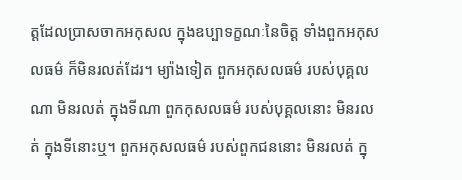ត្តដែលប្រាសចាកអកុសល ក្នុងឧប្បាទក្ខណៈនៃចិត្ត ទាំងពួកអកុសលធម៌ ក៏មិនរលត់ដែរ។ ម្យ៉ាងទៀត ពួកអកុសលធម៌ របស់បុគ្គលណា មិនរលត់ ក្នុងទីណា ពួកកុសលធម៌ របស់បុគ្គលនោះ មិនរលត់ ក្នុងទីនោះឬ។ ពួកអកុសលធម៌ របស់ពួកជននោះ មិនរលត់ ក្នុ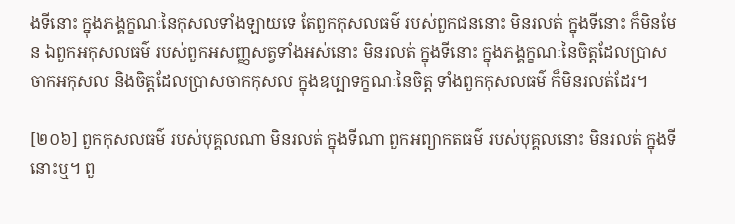ងទីនោះ ក្នុងភង្គក្ខណៈនៃកុសលទាំងឡាយទេ តែពួកកុសលធម៌ របស់ពួកជននោះ មិនរលត់ ក្នុងទីនោះ ក៏មិនមែន ឯពួកអកុសលធម៌ របស់ពួកអសញ្ញសត្វទាំងអស់នោះ មិនរលត់ ក្នុងទីនោះ ក្នុងភង្គក្ខណៈនៃចិត្តដែលប្រាសចាកអកុសល និងចិត្តដែលប្រាសចាកកុសល ក្នុងឧប្បាទក្ខណៈនៃចិត្ត ទាំងពួកកុសលធម៌ ក៏មិនរលត់ដែរ។

[២០៦] ពួកកុសលធម៌ របស់បុគ្គលណា មិនរលត់ ក្នុងទីណា ពួកអព្យាកតធម៌ របស់បុគ្គលនោះ មិនរលត់ ក្នុងទីនោះឬ។ ពួ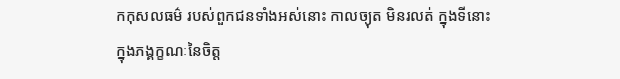កកុសលធម៌ របស់ពួកជនទាំងអស់នោះ កាលច្យុត មិនរលត់ ក្នុងទីនោះ ក្នុងភង្គក្ខណៈនៃចិត្ត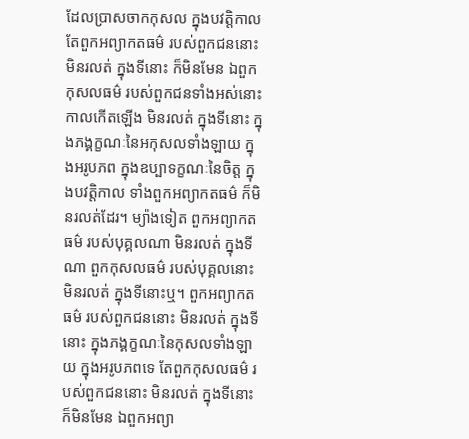ដែលប្រាសចាកកុសល ក្នុងបវត្តិកាល តែពួកអព្យាកតធម៌ របស់ពួកជននោះ មិនរលត់ ក្នុងទីនោះ ក៏មិនមែន ឯពួកកុសលធម៌ របស់ពួកជនទាំងអស់នោះ កាលកើតឡើង មិនរលត់ ក្នុងទីនោះ ក្នុងភង្គក្ខណៈនៃអកុសលទាំងឡាយ ក្នុងអរូបភព ក្នុងឧប្បាទក្ខណៈនៃចិត្ត ក្នុងបវត្តិកាល ទាំងពួកអព្យាកតធម៌ ក៏មិនរលត់ដែរ។ ម្យ៉ាងទៀត ពួកអព្យាកតធម៌ របស់បុគ្គលណា មិនរលត់ ក្នុងទីណា ពួកកុសលធម៌ របស់បុគ្គលនោះ មិនរលត់ ក្នុងទីនោះឬ។ ពួកអព្យាកតធម៌ របស់ពួកជននោះ មិនរលត់ ក្នុងទីនោះ ក្នុងភង្គក្ខណៈនៃកុសលទាំងឡាយ ក្នុងអរូបភពទេ តែពួកកុសលធម៌ របស់ពួកជននោះ មិនរលត់ ក្នុងទីនោះ ក៏មិនមែន ឯពួកអព្យា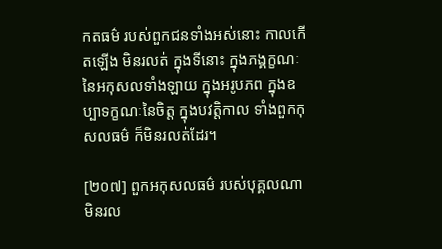កតធម៌ របស់ពួកជនទាំងអស់នោះ កាលកើតឡើង មិនរលត់ ក្នុងទីនោះ ក្នុងភង្គក្ខណៈនៃអកុសលទាំងឡាយ ក្នុងអរូបភព ក្នុងឧប្បាទក្ខណៈនៃចិត្ត ក្នុងបវត្តិកាល ទាំងពួកកុសលធម៌ ក៏មិនរលត់ដែរ។

[២០៧] ពួកអកុសលធម៌ របស់បុគ្គលណា មិនរល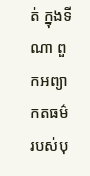ត់ ក្នុងទីណា ពួកអព្យាកតធម៌ របស់បុ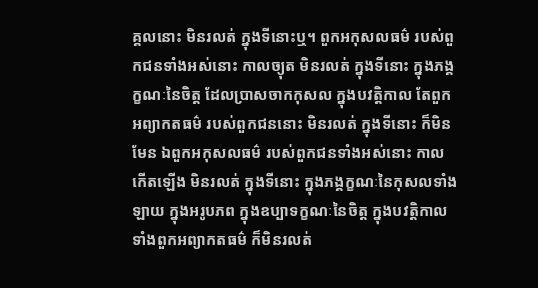គ្គលនោះ មិនរលត់ ក្នុងទីនោះឬ។ ពួកអកុសលធម៌ របស់ពួកជនទាំងអស់នោះ កាលច្យុត មិនរលត់ ក្នុងទីនោះ ក្នុងភង្គក្ខណៈនៃចិត្ត ដែលប្រាសចាកកុសល ក្នុងបវត្តិកាល តែពួកអព្យាកតធម៌ របស់ពួកជននោះ មិនរលត់ ក្នុងទីនោះ ក៏មិនមែន ឯពួកអកុសលធម៌ របស់ពួកជនទាំងអស់នោះ កាលកើតឡើង មិនរលត់ ក្នុងទីនោះ ក្នុងភង្គក្ខណៈនៃកុសលទាំងឡាយ ក្នុងអរូបភព ក្នុងឧប្បាទក្ខណៈនៃចិត្ត ក្នុងបវត្តិកាល ទាំងពួកអព្យាកតធម៌ ក៏មិនរលត់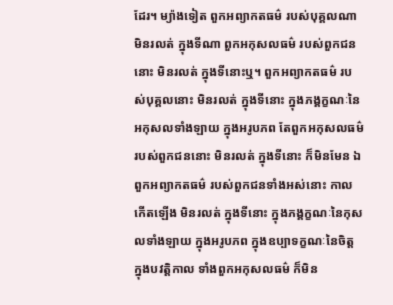ដែរ។ ម្យ៉ាងទៀត ពួកអព្យាកតធម៌ របស់បុគ្គលណា មិនរលត់ ក្នុងទីណា ពួកអកុសលធម៌ របស់ពួកជននោះ មិនរលត់ ក្នុងទីនោះឬ។ ពួកអព្យាកតធម៌ របស់បុគ្គលនោះ មិនរលត់ ក្នុងទីនោះ ក្នុងភង្គក្ខណៈនៃអកុសលទាំងឡាយ ក្នុងអរូបភព តែពួកអកុសលធម៌ របស់ពួកជននោះ មិនរលត់ ក្នុងទីនោះ ក៏មិនមែន ឯពួកអព្យាកតធម៌ របស់ពួកជនទាំងអស់នោះ កាលកើតឡើង មិនរលត់ ក្នុងទីនោះ ក្នុងភង្គក្ខណៈនៃកុសលទាំងឡាយ ក្នុងអរូបភព ក្នុងឧប្បាទក្ខណៈនៃចិត្ត ក្នុងបវត្តិកាល ទាំងពួកអកុសលធម៌ ក៏មិន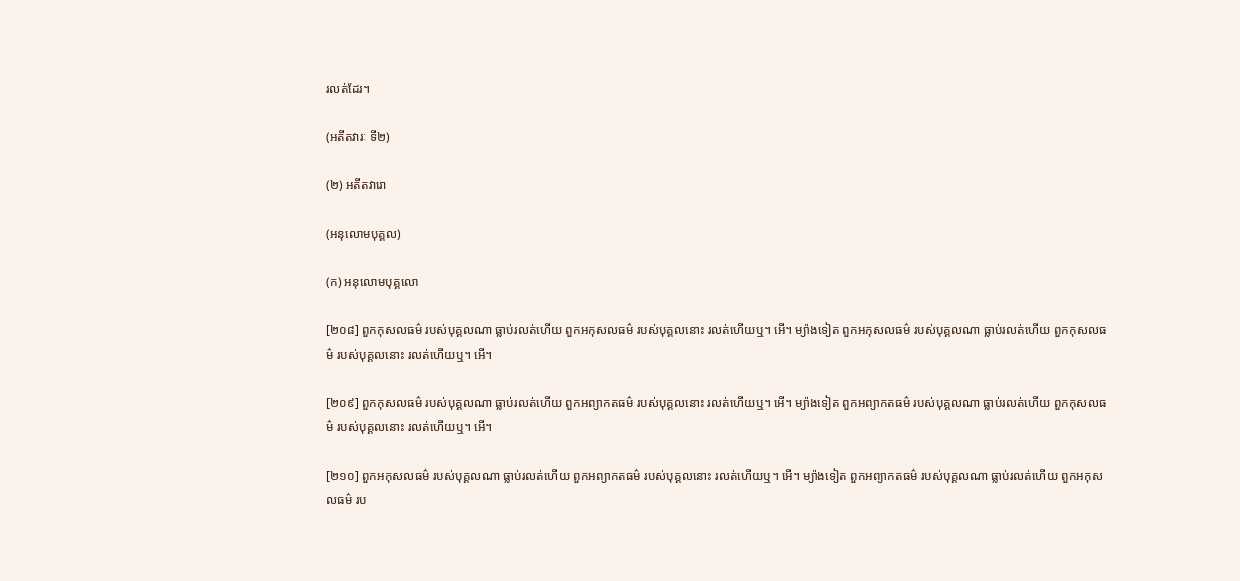រលត់ដែរ។

(អតីតវារៈ ទី២)

(២) អតីតវារោ

(អនុលោមបុគ្គល)

(ក) អនុលោមបុគ្គលោ

[២០៨] ពួកកុសលធម៌ របស់បុគ្គលណា ធ្លាប់រលត់ហើយ ពួកអកុសលធម៌ របស់បុគ្គលនោះ រលត់ហើយឬ។ អើ។ ម្យ៉ាងទៀត ពួកអកុសលធម៌ របស់បុគ្គលណា ធ្លាប់រលត់ហើយ ពួកកុសលធម៌ របស់បុគ្គលនោះ រលត់ហើយឬ។ អើ។

[២០៩] ពួកកុសលធម៌ របស់បុគ្គលណា ធ្លាប់រលត់ហើយ ពួកអព្យាកតធម៌ របស់បុគ្គលនោះ រលត់ហើយឬ។ អើ។ ម្យ៉ាងទៀត ពួកអព្យាកតធម៌ របស់បុគ្គលណា ធ្លាប់រលត់ហើយ ពួកកុសលធម៌ របស់បុគ្គលនោះ រលត់ហើយឬ។ អើ។

[២១០] ពួកអកុសលធម៌ របស់បុគ្គលណា ធ្លាប់រលត់ហើយ ពួកអព្យាកតធម៌ របស់បុគ្គលនោះ រលត់ហើយឬ។ អើ។ ម្យ៉ាងទៀត ពួកអព្យាកតធម៌ របស់បុគ្គលណា ធ្លាប់រលត់ហើយ ពួកអកុសលធម៌ រប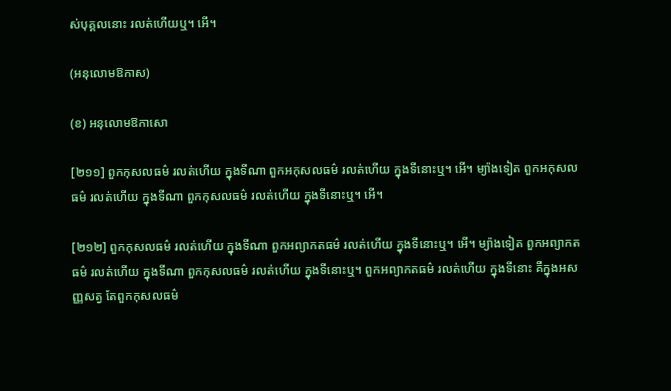ស់បុគ្គលនោះ រលត់ហើយឬ។ អើ។

(អនុលោមឱកាស)

(ខ) អនុលោមឱកាសោ

[២១១] ពួកកុសលធម៌ រលត់ហើយ ក្នុងទីណា ពួកអកុសលធម៌ រលត់ហើយ ក្នុងទីនោះឬ។ អើ។ ម្យ៉ាងទៀត ពួកអកុសលធម៌ រលត់ហើយ ក្នុងទីណា ពួកកុសលធម៌ រលត់ហើយ ក្នុងទីនោះឬ។ អើ។

[២១២] ពួកកុសលធម៌ រលត់ហើយ ក្នុងទីណា ពួកអព្យាកតធម៌ រលត់ហើយ ក្នុងទីនោះឬ។ អើ។ ម្យ៉ាងទៀត ពួកអព្យាកតធម៌ រលត់ហើយ ក្នុងទីណា ពួកកុសលធម៌ រលត់ហើយ ក្នុងទីនោះឬ។ ពួកអព្យាកតធម៌ រលត់ហើយ ក្នុងទីនោះ គឺក្នុងអសញ្ញសត្វ តែពួកកុសលធម៌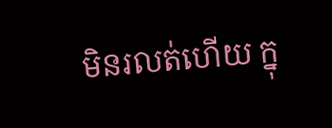មិនរលត់ហើយ ក្នុ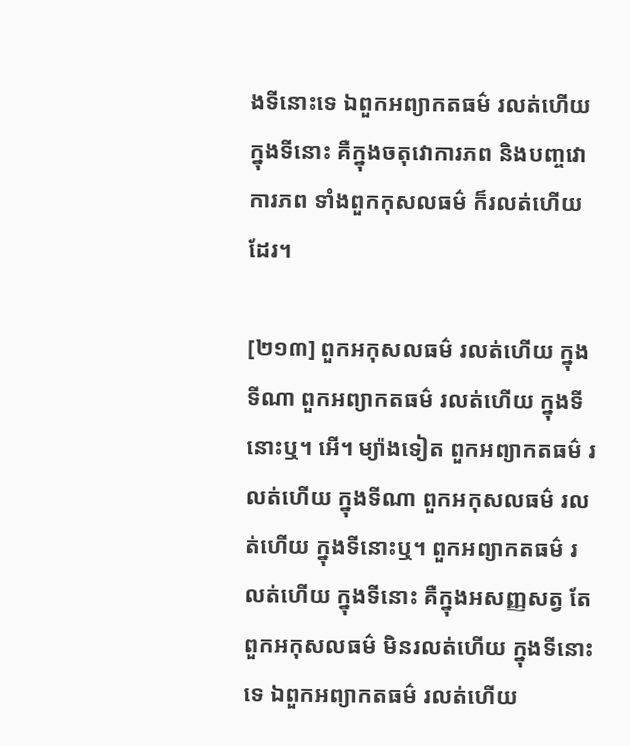ងទីនោះទេ ឯពួកអព្យាកតធម៌ រលត់ហើយ ក្នុងទីនោះ គឺក្នុងចតុវោការភព និងបញ្ចវោការភព ទាំងពួកកុសលធម៌ ក៏រលត់ហើយដែរ។

[២១៣] ពួកអកុសលធម៌ រលត់ហើយ ក្នុងទីណា ពួកអព្យាកតធម៌ រលត់ហើយ ក្នុងទីនោះឬ។ អើ។ ម្យ៉ាងទៀត ពួកអព្យាកតធម៌ រលត់ហើយ ក្នុងទីណា ពួកអកុសលធម៌ រលត់ហើយ ក្នុងទីនោះឬ។ ពួកអព្យាកតធម៌ រលត់ហើយ ក្នុងទីនោះ គឺក្នុងអសញ្ញសត្វ តែពួកអកុសលធម៌ មិនរលត់ហើយ ក្នុងទីនោះទេ ឯពួកអព្យាកតធម៌ រលត់ហើយ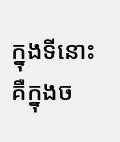ក្នុងទីនោះ គឺក្នុងច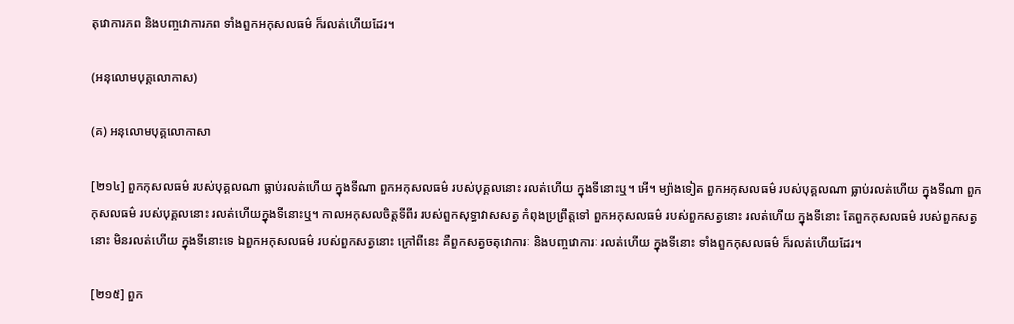តុវោការភព និងបញ្ចវោការភព ទាំងពួកអកុសលធម៌ ក៏រលត់ហើយដែរ។

(អនុលោមបុគ្គលោកាស)

(គ) អនុលោមបុគ្គលោកាសា

[២១៤] ពួកកុសលធម៌ របស់បុគ្គលណា ធ្លាប់រលត់ហើយ ក្នុងទីណា ពួកអកុសលធម៌ របស់បុគ្គលនោះ រលត់ហើយ ក្នុងទីនោះឬ។ អើ។ ម្យ៉ាងទៀត ពួកអកុសលធម៌ របស់បុគ្គលណា ធ្លាប់រលត់ហើយ ក្នុងទីណា ពួកកុសលធម៌ របស់បុគ្គលនោះ រលត់ហើយក្នុងទីនោះឬ។ កាលអកុសលចិត្តទីពីរ របស់ពួកសុទ្ធាវាសសត្វ កំពុងប្រព្រឹត្តទៅ ពួកអកុសលធម៌ របស់ពួកសត្វនោះ រលត់ហើយ ក្នុងទីនោះ តែពួកកុសលធម៌ របស់ពួកសត្វនោះ មិនរលត់ហើយ ក្នុងទីនោះទេ ឯពួកអកុសលធម៌ របស់ពួកសត្វនោះ ក្រៅពីនេះ គឺពួកសត្វចតុវោការៈ និងបញ្ចវោការៈ រលត់ហើយ ក្នុងទីនោះ ទាំងពួកកុសលធម៌ ក៏រលត់ហើយដែរ។

[២១៥] ពួក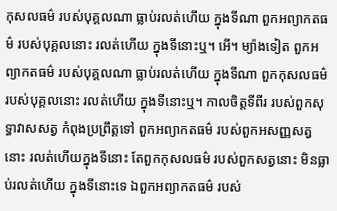កុសលធម៌ របស់បុគ្គលណា ធ្លាប់រលត់ហើយ ក្នុងទីណា ពួកអព្យាកតធម៌ របស់បុគ្គលនោះ រលត់ហើយ ក្នុងទីនោះឬ។ អើ។ ម្យ៉ាងទៀត ពួកអព្យាកតធម៌ របស់បុគ្គលណា ធ្លាប់រលត់ហើយ ក្នុងទីណា ពួកកុសលធម៌ របស់បុគ្គលនោះ រលត់ហើយ ក្នុងទីនោះឬ។ កាលចិត្តទីពីរ របស់ពួកសុទ្ធាវាសសត្វ កំពុងប្រព្រឹត្តទៅ ពួកអព្យាកតធម៌ របស់ពួកអសញ្ញសត្វនោះ រលត់ហើយក្នុងទីនោះ តែពួកកុសលធម៌ របស់ពួកសត្វនោះ មិនធ្លាប់រលត់ហើយ ក្នុងទីនោះទេ ឯពួកអព្យាកតធម៌ របស់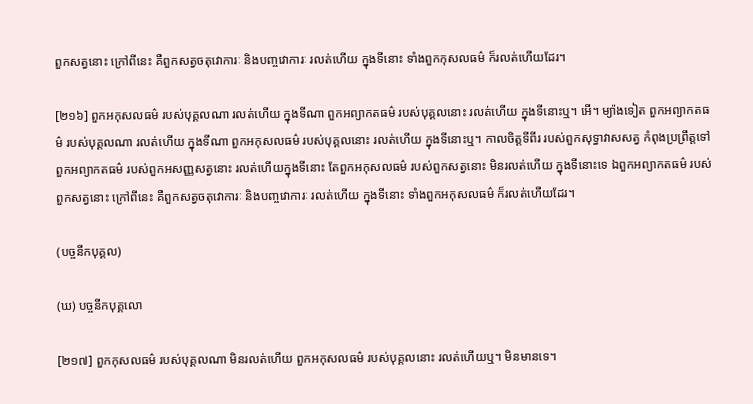ពួកសត្វនោះ ក្រៅពីនេះ គឺពួកសត្វចតុវោការៈ និងបញ្ចវោការៈ រលត់ហើយ ក្នុងទីនោះ ទាំងពួកកុសលធម៌ ក៏រលត់ហើយដែរ។

[២១៦] ពួកអកុសលធម៌ របស់បុគ្គលណា រលត់ហើយ ក្នុងទីណា ពួកអព្យាកតធម៌ របស់បុគ្គលនោះ រលត់ហើយ ក្នុងទីនោះឬ។ អើ។ ម្យ៉ាងទៀត ពួកអព្យាកតធម៌ របស់បុគ្គលណា រលត់ហើយ ក្នុងទីណា ពួកអកុសលធម៌ របស់បុគ្គលនោះ រលត់ហើយ ក្នុងទីនោះឬ។ កាលចិត្តទីពីរ របស់ពួកសុទ្ធាវាសសត្វ កំពុងប្រព្រឹត្តទៅ ពួកអព្យាកតធម៌ របស់ពួកអសញ្ញសត្វនោះ រលត់ហើយក្នុងទីនោះ តែពួកអកុសលធម៌ របស់ពួកសត្វនោះ មិនរលត់ហើយ ក្នុងទីនោះទេ ឯពួកអព្យាកតធម៌ របស់ពួកសត្វនោះ ក្រៅពីនេះ គឺពួកសត្វចតុវោការៈ និងបញ្ចវោការៈ រលត់ហើយ ក្នុងទីនោះ ទាំងពួកអកុសលធម៌ ក៏រលត់ហើយដែរ។

(បច្ចនីកបុគ្គល)

(ឃ) បច្ចនីកបុគ្គលោ

[២១៧] ពួកកុសលធម៌ របស់បុគ្គលណា មិនរលត់ហើយ ពួកអកុសលធម៌ របស់បុគ្គលនោះ រលត់ហើយឬ។ មិនមានទេ។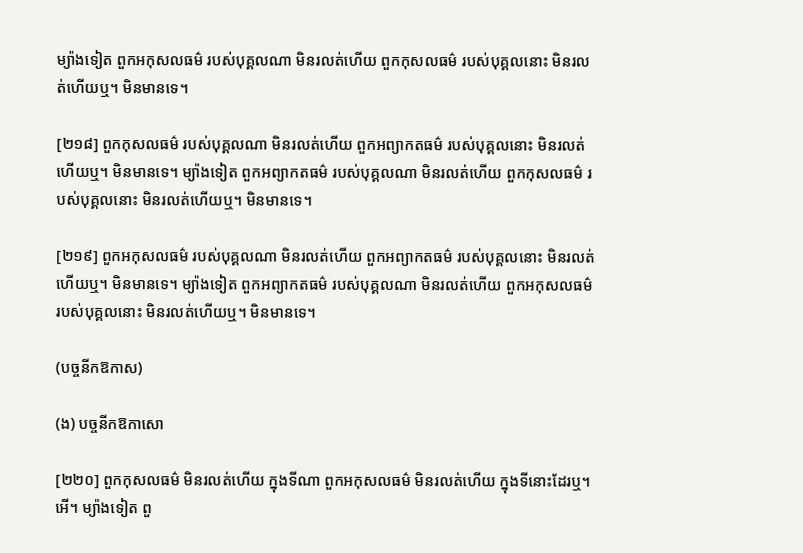ម្យ៉ាងទៀត ពួកអកុសលធម៌ របស់បុគ្គលណា មិនរលត់ហើយ ពួកកុសលធម៌ របស់បុគ្គលនោះ មិនរលត់ហើយឬ។ មិនមានទេ។

[២១៨] ពួកកុសលធម៌ របស់បុគ្គលណា មិនរលត់ហើយ ពួកអព្យាកតធម៌ របស់បុគ្គលនោះ មិនរលត់ហើយឬ។ មិនមានទេ។ ម្យ៉ាងទៀត ពួកអព្យាកតធម៌ របស់បុគ្គលណា មិនរលត់ហើយ ពួកកុសលធម៌ របស់បុគ្គលនោះ មិនរលត់ហើយឬ។ មិនមានទេ។

[២១៩] ពួកអកុសលធម៌ របស់បុគ្គលណា មិនរលត់ហើយ ពួកអព្យាកតធម៌ របស់បុគ្គលនោះ មិនរលត់ហើយឬ។ មិនមានទេ។ ម្យ៉ាងទៀត ពួកអព្យាកតធម៌ របស់បុគ្គលណា មិនរលត់ហើយ ពួកអកុសលធម៌ របស់បុគ្គលនោះ មិនរលត់ហើយឬ។ មិនមានទេ។

(បច្ចនីកឱកាស)

(ង) បច្ចនីកឱកាសោ

[២២០] ពួកកុសលធម៌ មិនរលត់ហើយ ក្នុងទីណា ពួកអកុសលធម៌ មិនរលត់ហើយ ក្នុងទីនោះដែរឬ។ អើ។ ម្យ៉ាងទៀត ពួ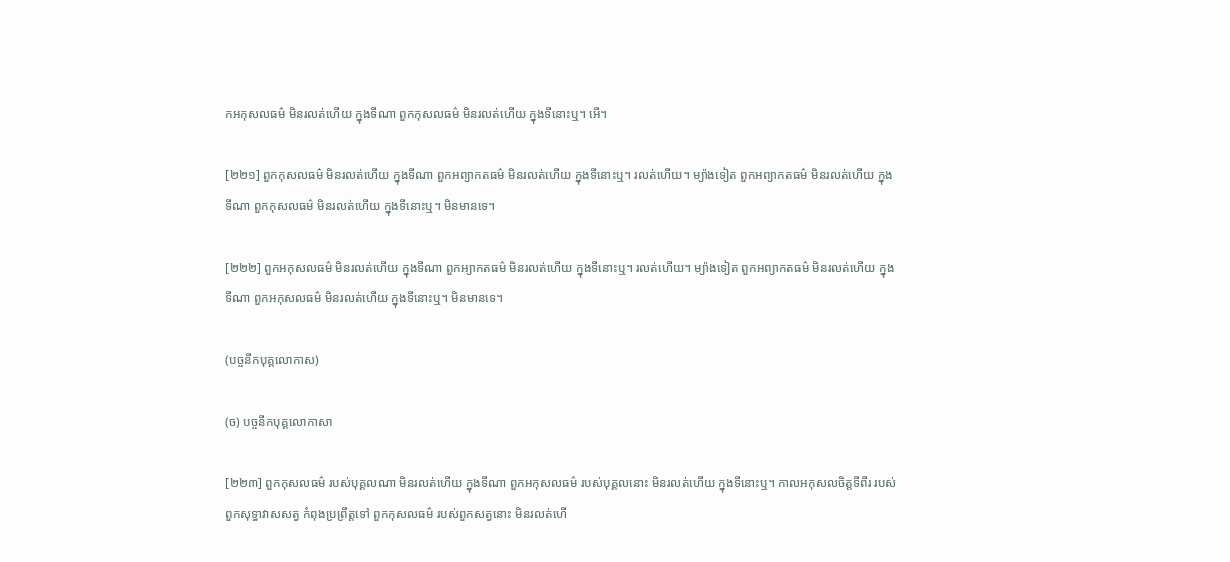កអកុសលធម៌ មិនរលត់ហើយ ក្នុងទីណា ពួកកុសលធម៌ មិនរលត់ហើយ ក្នុងទីនោះឬ។ អើ។

[២២១] ពួកកុសលធម៌ មិនរលត់ហើយ ក្នុងទីណា ពួកអព្យាកតធម៌ មិនរលត់ហើយ ក្នុងទីនោះឬ។ រលត់ហើយ។ ម្យ៉ាងទៀត ពួកអព្យាកតធម៌ មិនរលត់ហើយ ក្នុងទីណា ពួកកុសលធម៌ មិនរលត់ហើយ ក្នុងទីនោះឬ។ មិនមានទេ។

[២២២] ពួកអកុសលធម៌ មិនរលត់ហើយ ក្នុងទីណា ពួកអ្យាកតធម៌ មិនរលត់ហើយ ក្នុងទីនោះឬ។ រលត់ហើយ។ ម្យ៉ាងទៀត ពួកអព្យាកតធម៌ មិនរលត់ហើយ ក្នុងទីណា ពួកអកុសលធម៌ មិនរលត់ហើយ ក្នុងទីនោះឬ។ មិនមានទេ។

(បច្ចនីកបុគ្គលោកាស)

(ច) បច្ចនីកបុគ្គលោកាសា

[២២៣] ពួកកុសលធម៌ របស់បុគ្គលណា មិនរលត់ហើយ ក្នុងទីណា ពួកអកុសលធម៌ របស់បុគ្គលនោះ មិនរលត់ហើយ ក្នុងទីនោះឬ។ កាលអកុសលចិត្តទីពីរ របស់ពួកសុទ្ធាវាសសត្វ កំពុងប្រព្រឹត្តទៅ ពួកកុសលធម៌ របស់ពួកសត្វនោះ មិនរលត់ហើ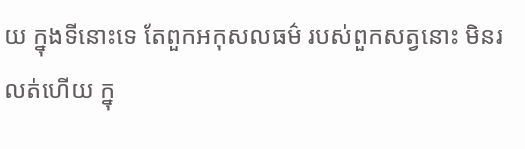យ ក្នុងទីនោះទេ តែពួកអកុសលធម៌ របស់ពួកសត្វនោះ មិនរលត់ហើយ ក្នុ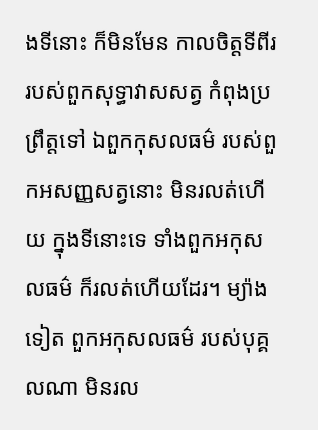ងទីនោះ ក៏មិនមែន កាលចិត្តទីពីរ របស់ពួកសុទ្ធាវាសសត្វ កំពុងប្រព្រឹត្តទៅ ឯពួកកុសលធម៌ របស់ពួកអសញ្ញសត្វនោះ មិនរលត់ហើយ ក្នុងទីនោះទេ ទាំងពួកអកុសលធម៌ ក៏រលត់ហើយដែរ។ ម្យ៉ាងទៀត ពួកអកុសលធម៌ របស់បុគ្គលណា មិនរល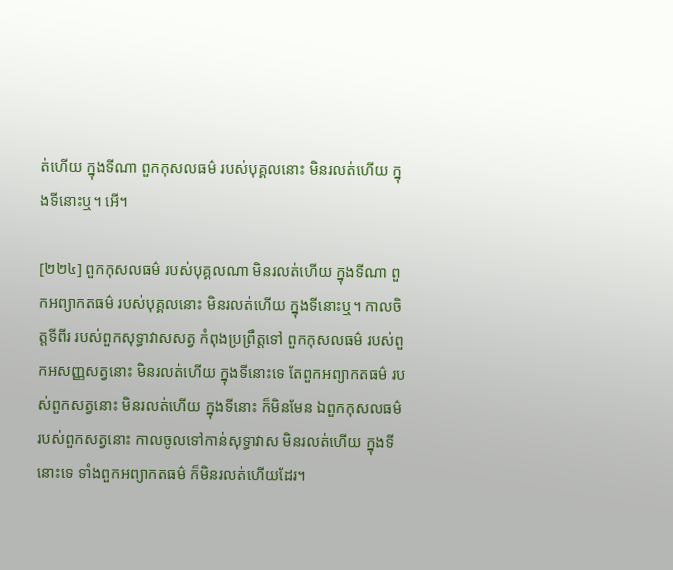ត់ហើយ ក្នុងទីណា ពួកកុសលធម៌ របស់បុគ្គលនោះ មិនរលត់ហើយ ក្នុងទីនោះឬ។ អើ។

[២២៤] ពួកកុសលធម៌ របស់បុគ្គលណា មិនរលត់ហើយ ក្នុងទីណា ពួកអព្យាកតធម៌ របស់បុគ្គលនោះ មិនរលត់ហើយ ក្នុងទីនោះឬ។ កាលចិត្តទីពីរ របស់ពួកសុទ្ធាវាសសត្វ កំពុងប្រព្រឹត្តទៅ ពួកកុសលធម៌ របស់ពួកអសញ្ញសត្វនោះ មិនរលត់ហើយ ក្នុងទីនោះទេ តែពួកអព្យាកតធម៌ របស់ពួកសត្វនោះ មិនរលត់ហើយ ក្នុងទីនោះ ក៏មិនមែន ឯពួកកុសលធម៌ របស់ពួកសត្វនោះ កាលចូលទៅកាន់សុទ្ធាវាស មិនរលត់ហើយ ក្នុងទីនោះទេ ទាំងពួកអព្យាកតធម៌ ក៏មិនរលត់ហើយដែរ។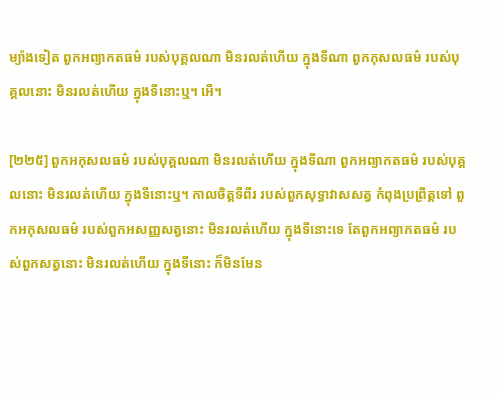ម្យ៉ាងទៀត ពួកអព្យាកតធម៌ របស់បុគ្គលណា មិនរលត់ហើយ ក្នុងទីណា ពួកកុសលធម៌ របស់បុគ្គលនោះ មិនរលត់ហើយ ក្នុងទីនោះឬ។ អើ។

[២២៥] ពួកអកុសលធម៌ របស់បុគ្គលណា មិនរលត់ហើយ ក្នុងទីណា ពួកអព្យាកតធម៌ របស់បុគ្គលនោះ មិនរលត់ហើយ ក្នុងទីនោះឬ។ កាលចិត្តទីពីរ របស់ពួកសុទ្ធាវាសសត្វ កំពុងប្រព្រឹត្តទៅ ពួកអកុសលធម៌ របស់ពួកអសញ្ញសត្វនោះ មិនរលត់ហើយ ក្នុងទីនោះទេ តែពួកអព្យាកតធម៌ របស់ពួកសត្វនោះ មិនរលត់ហើយ ក្នុងទីនោះ ក៏មិនមែន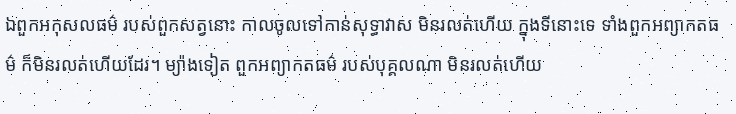ឯពួកអកុសលធម៌ របស់ពួកសត្វនោះ កាលចូលទៅកាន់សុទ្ធាវាស មិនរលត់ហើយ ក្នុងទីនោះទេ ទាំងពួកអព្យាកតធម៌ ក៏មិនរលត់ហើយដែរ។ ម្យ៉ាងទៀត ពួកអព្យាកតធម៌ របស់បុគ្គលណា មិនរលត់ហើយ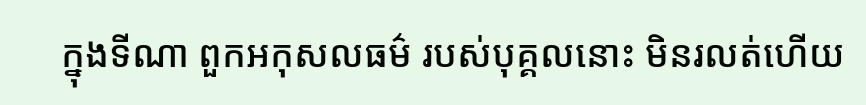ក្នុងទីណា ពួកអកុសលធម៌ របស់បុគ្គលនោះ មិនរលត់ហើយ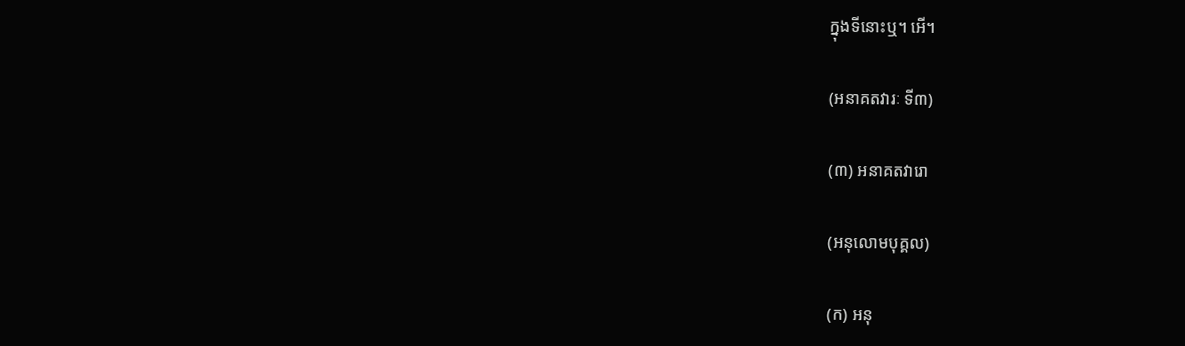ក្នុងទីនោះឬ។ អើ។

(អនាគតវារៈ ទី៣)

(៣) អនាគតវារោ

(អនុលោមបុគ្គល)

(ក) អនុ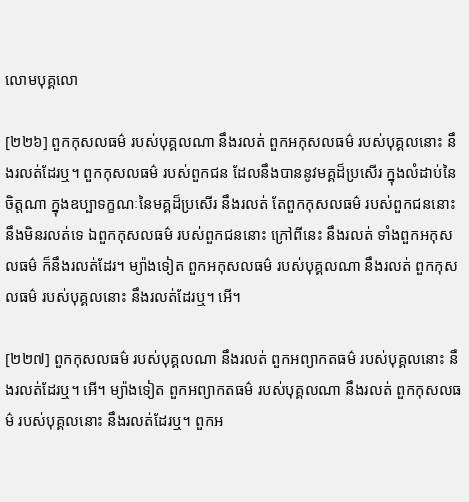លោមបុគ្គលោ

[២២៦] ពួកកុសលធម៌ របស់បុគ្គលណា នឹងរលត់ ពួកអកុសលធម៌ របស់បុគ្គលនោះ នឹងរលត់ដែរឬ។ ពួកកុសលធម៌ របស់ពួកជន ដែលនឹងបាននូវមគ្គដ៏ប្រសើរ ក្នុងលំដាប់នៃចិត្តណា ក្នុងឧប្បាទក្ខណៈនៃមគ្គដ៏ប្រសើរ នឹងរលត់ តែពួកកុសលធម៌ របស់ពួកជននោះ នឹងមិនរលត់ទេ ឯពួកកុសលធម៌ របស់ពួកជននោះ ក្រៅពីនេះ នឹងរលត់ ទាំងពួកអកុសលធម៌ ក៏នឹងរលត់ដែរ។ ម្យ៉ាងទៀត ពួកអកុសលធម៌ របស់បុគ្គលណា នឹងរលត់ ពួកកុសលធម៌ របស់បុគ្គលនោះ នឹងរលត់ដែរឬ។ អើ។

[២២៧] ពួកកុសលធម៌ របស់បុគ្គលណា នឹងរលត់ ពួកអព្យាកតធម៌ របស់បុគ្គលនោះ នឹងរលត់ដែរឬ។ អើ។ ម្យ៉ាងទៀត ពួកអព្យាកតធម៌ របស់បុគ្គលណា នឹងរលត់ ពួកកុសលធម៌ របស់បុគ្គលនោះ នឹងរលត់ដែរឬ។ ពួកអ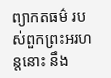ព្យាកតធម៌ របស់ពួកព្រះអរហន្តនោះ នឹង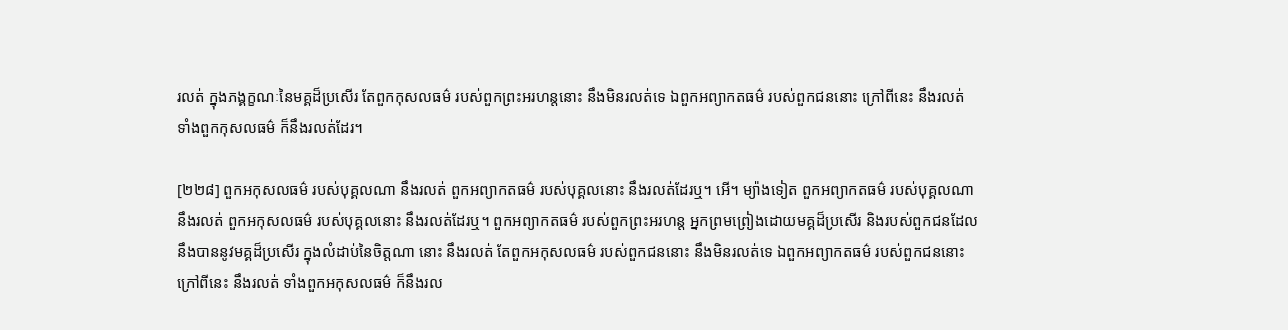រលត់ ក្នុងភង្គក្ខណៈនៃមគ្គដ៏ប្រសើរ តែពួកកុសលធម៌ របស់ពួកព្រះអរហន្តនោះ នឹងមិនរលត់ទេ ឯពួកអព្យាកតធម៌ របស់ពួកជននោះ ក្រៅពីនេះ នឹងរលត់ ទាំងពួកកុសលធម៌ ក៏នឹងរលត់ដែរ។

[២២៨] ពួកអកុសលធម៌ របស់បុគ្គលណា នឹងរលត់ ពួកអព្យាកតធម៌ របស់បុគ្គលនោះ នឹងរលត់ដែរឬ។ អើ។ ម្យ៉ាងទៀត ពួកអព្យាកតធម៌ របស់បុគ្គលណា នឹងរលត់ ពួកអកុសលធម៌ របស់បុគ្គលនោះ នឹងរលត់ដែរឬ។ ពួកអព្យាកតធម៌ របស់ពួកព្រះអរហន្ត អ្នកព្រមព្រៀងដោយមគ្គដ៏ប្រសើរ និងរបស់ពួកជនដែលនឹងបាននូវមគ្គដ៏ប្រសើរ ក្នុងលំដាប់នៃចិត្តណា នោះ នឹងរលត់ តែពួកអកុសលធម៌ របស់ពួកជននោះ នឹងមិនរលត់ទេ ឯពួកអព្យាកតធម៌ របស់ពួកជននោះ ក្រៅពីនេះ នឹងរលត់ ទាំងពួកអកុសលធម៌ ក៏នឹងរល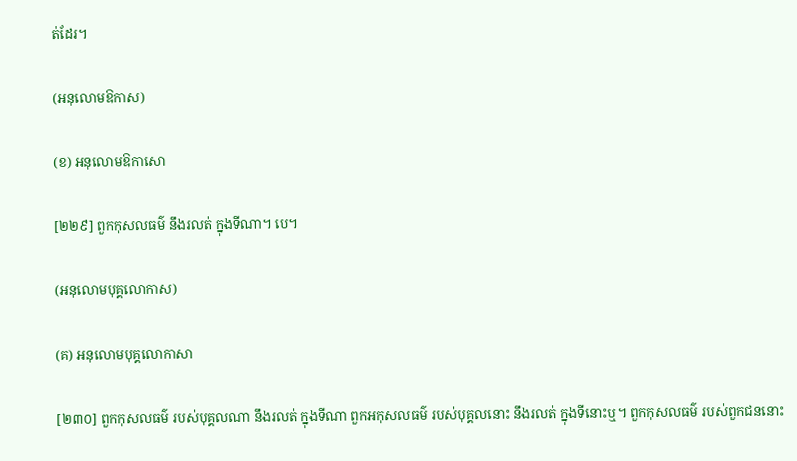ត់ដែរ។

(អនុលោមឱកាស)

(ខ) អនុលោមឱកាសោ

[២២៩] ពួកកុសលធម៌ នឹងរលត់ ក្នុងទីណា។ បេ។

(អនុលោមបុគ្គលោកាស)

(គ) អនុលោមបុគ្គលោកាសា

[២៣០] ពួកកុសលធម៌ របស់បុគ្គលណា នឹងរលត់ ក្នុងទីណា ពួកអកុសលធម៌ របស់បុគ្គលនោះ នឹងរលត់ ក្នុងទីនោះឬ។ ពួកកុសលធម៌ របស់ពួកជននោះ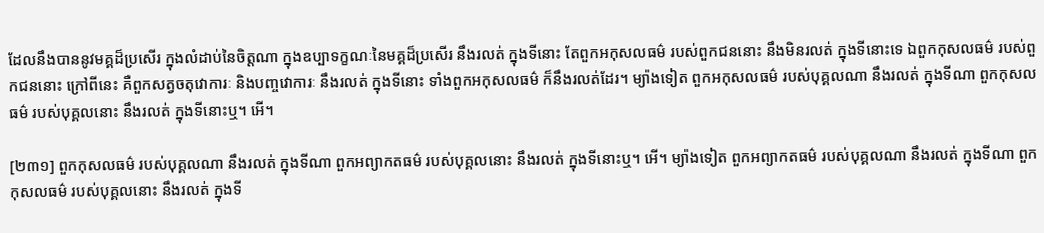ដែលនឹងបាននូវមគ្គដ៏ប្រសើរ ក្នុងលំដាប់នៃចិត្តណា ក្នុងឧប្បាទក្ខណៈនៃមគ្គដ៏ប្រសើរ នឹងរលត់ ក្នុងទីនោះ តែពួកអកុសលធម៌ របស់ពួកជននោះ នឹងមិនរលត់ ក្នុងទីនោះទេ ឯពួកកុសលធម៌ របស់ពួកជននោះ ក្រៅពីនេះ គឺពួកសត្វចតុវោការៈ និងបញ្ចវោការៈ នឹងរលត់ ក្នុងទីនោះ ទាំងពួកអកុសលធម៌ ក៏នឹងរលត់ដែរ។ ម្យ៉ាងទៀត ពួកអកុសលធម៌ របស់បុគ្គលណា នឹងរលត់ ក្នុងទីណា ពួកកុសលធម៌ របស់បុគ្គលនោះ នឹងរលត់ ក្នុងទីនោះឬ។ អើ។

[២៣១] ពួកកុសលធម៌ របស់បុគ្គលណា នឹងរលត់ ក្នុងទីណា ពួកអព្យាកតធម៌ របស់បុគ្គលនោះ នឹងរលត់ ក្នុងទីនោះឬ។ អើ។ ម្យ៉ាងទៀត ពួកអព្យាកតធម៌ របស់បុគ្គលណា នឹងរលត់ ក្នុងទីណា ពួកកុសលធម៌ របស់បុគ្គលនោះ នឹងរលត់ ក្នុងទី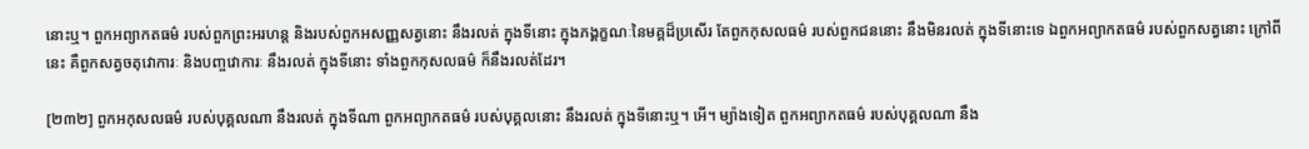នោះឬ។ ពួកអព្យាកតធម៌ របស់ពួកព្រះអរហន្ត និងរបស់ពួកអសញ្ញសត្វនោះ នឹងរលត់ ក្នុងទីនោះ ក្នុងភង្គក្ខណៈនៃមគ្គដ៏ប្រសើរ តែពួកកុសលធម៌ របស់ពួកជននោះ នឹងមិនរលត់ ក្នុងទីនោះទេ ឯពួកអព្យាកតធម៌ របស់ពួកសត្វនោះ ក្រៅពីនេះ គឺពួកសត្វចតុវោការៈ និងបញ្ចវោការៈ នឹងរលត់ ក្នុងទីនោះ ទាំងពួកកុសលធម៌ ក៏នឹងរលត់ដែរ។

[២៣២] ពួកអកុសលធម៌ របស់បុគ្គលណា នឹងរលត់ ក្នុងទីណា ពួកអព្យាកតធម៌ របស់បុគ្គលនោះ នឹងរលត់ ក្នុងទីនោះឬ។ អើ។ ម្យ៉ាងទៀត ពួកអព្យាកតធម៌ របស់បុគ្គលណា នឹង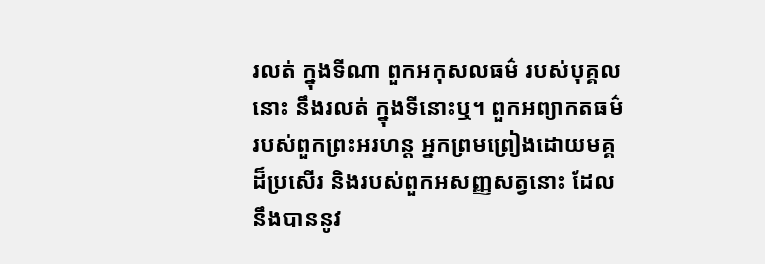រលត់ ក្នុងទីណា ពួកអកុសលធម៌ របស់បុគ្គលនោះ នឹងរលត់ ក្នុងទីនោះឬ។ ពួកអព្យាកតធម៌ របស់ពួកព្រះអរហន្ត អ្នកព្រមព្រៀងដោយមគ្គដ៏ប្រសើរ និងរបស់ពួកអសញ្ញសត្វនោះ ដែលនឹងបាននូវ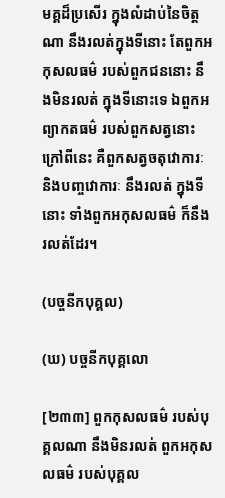មគ្គដ៏ប្រសើរ ក្នុងលំដាប់នៃចិត្តណា នឹងរលត់ក្នុងទីនោះ តែពួកអកុសលធម៌ របស់ពួកជននោះ នឹងមិនរលត់ ក្នុងទីនោះទេ ឯពួកអព្យាកតធម៌ របស់ពួកសត្វនោះ ក្រៅពីនេះ គឺពួកសត្វចតុវោការៈ និងបញ្ចវោការៈ នឹងរលត់ ក្នុងទីនោះ ទាំងពួកអកុសលធម៌ ក៏នឹងរលត់ដែរ។

(បច្ចនីកបុគ្គល)

(ឃ) បច្ចនីកបុគ្គលោ

[២៣៣] ពួកកុសលធម៌ របស់បុគ្គលណា នឹងមិនរលត់ ពួកអកុសលធម៌ របស់បុគ្គល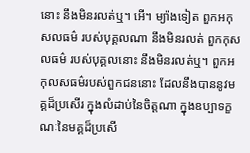នោះ នឹងមិនរលត់ឬ។ អើ។ ម្យ៉ាងទៀត ពួកអកុសលធម៌ របស់បុគ្គលណា នឹងមិនរលត់ ពួកកុសលធម៌ របស់បុគ្គលនោះ នឹងមិនរលត់ឬ។ ពួកអកុលសធម៌របស់ពួកជននោះ ដែលនឹងបាននូវមគ្គដ៏ប្រសើរ ក្នុងលំដាប់នៃចិត្តណា ក្នុងឧប្បាទក្ខណៈនៃមគ្គដ៏ប្រសើ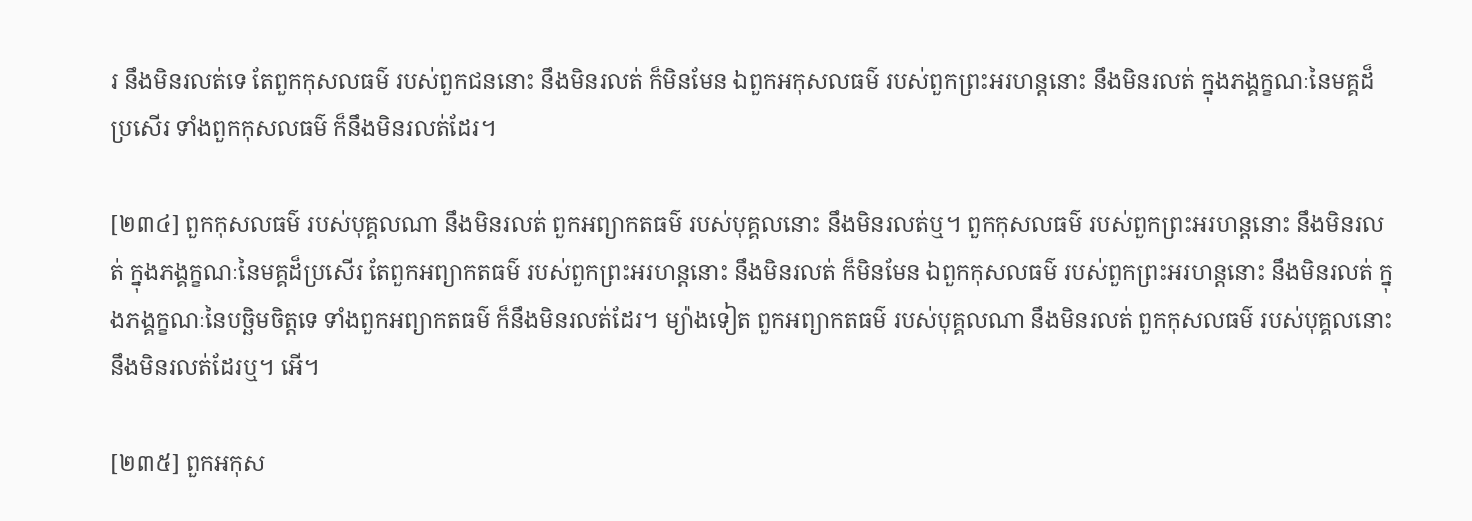រ នឹងមិនរលត់ទេ តែពួកកុសលធម៌ របស់ពួកជននោះ នឹងមិនរលត់ ក៏មិនមែន ឯពួកអកុសលធម៌ របស់ពួកព្រះអរហន្តនោះ នឹងមិនរលត់ ក្នុងភង្គក្ខណៈនៃមគ្គដ៏ប្រសើរ ទាំងពួកកុសលធម៌ ក៏នឹងមិនរលត់ដែរ។

[២៣៤] ពួកកុសលធម៌ របស់បុគ្គលណា នឹងមិនរលត់ ពួកអព្យាកតធម៌ របស់បុគ្គលនោះ នឹងមិនរលត់ឬ។ ពួកកុសលធម៌ របស់ពួកព្រះអរហន្តនោះ នឹងមិនរលត់ ក្នុងភង្គក្ខណៈនៃមគ្គដ៏ប្រសើរ តែពួកអព្យាកតធម៌ របស់ពួកព្រះអរហន្តនោះ នឹងមិនរលត់ ក៏មិនមែន ឯពួកកុសលធម៌ របស់ពួកព្រះអរហន្តនោះ នឹងមិនរលត់ ក្នុងភង្គក្ខណៈនៃបច្ឆិមចិត្តទេ ទាំងពួកអព្យាកតធម៌ ក៏នឹងមិនរលត់ដែរ។ ម្យ៉ាងទៀត ពួកអព្យាកតធម៌ របស់បុគ្គលណា នឹងមិនរលត់ ពួកកុសលធម៌ របស់បុគ្គលនោះ នឹងមិនរលត់ដែរឬ។ អើ។

[២៣៥] ពួកអកុស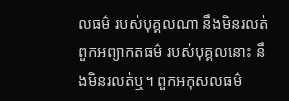លធម៌ របស់បុគ្គលណា នឹងមិនរលត់ ពួកអព្យាកតធម៌ របស់បុគ្គលនោះ នឹងមិនរលត់ឬ។ ពួកអកុសលធម៌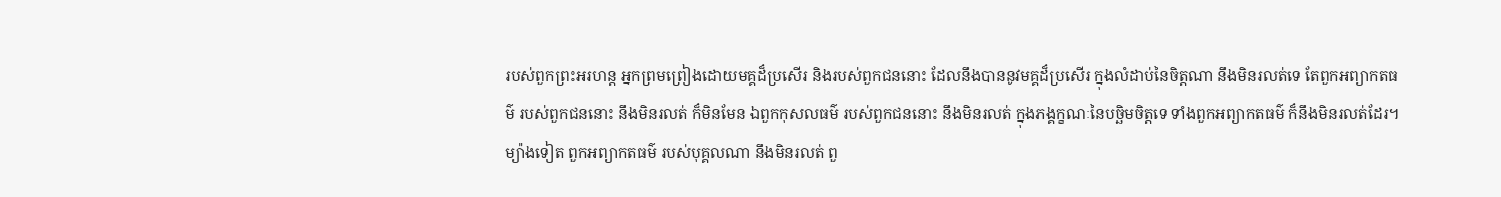របស់ពួកព្រះអរហន្ត អ្នកព្រមព្រៀងដោយមគ្គដ៏ប្រសើរ និងរបស់ពួកជននោះ ដែលនឹងបាននូវមគ្គដ៏ប្រសើរ ក្នុងលំដាប់នៃចិត្តណា នឹងមិនរលត់ទេ តែពួកអព្យាកតធម៌ របស់ពួកជននោះ នឹងមិនរលត់ ក៏មិនមែន ឯពួកកុសលធម៌ របស់ពួកជននោះ នឹងមិនរលត់ ក្នុងភង្គក្ខណៈនៃបច្ឆិមចិត្តទេ ទាំងពួកអព្យាកតធម៌ ក៏នឹងមិនរលត់ដែរ។ ម្យ៉ាងទៀត ពួកអព្យាកតធម៌ របស់បុគ្គលណា នឹងមិនរលត់ ពួ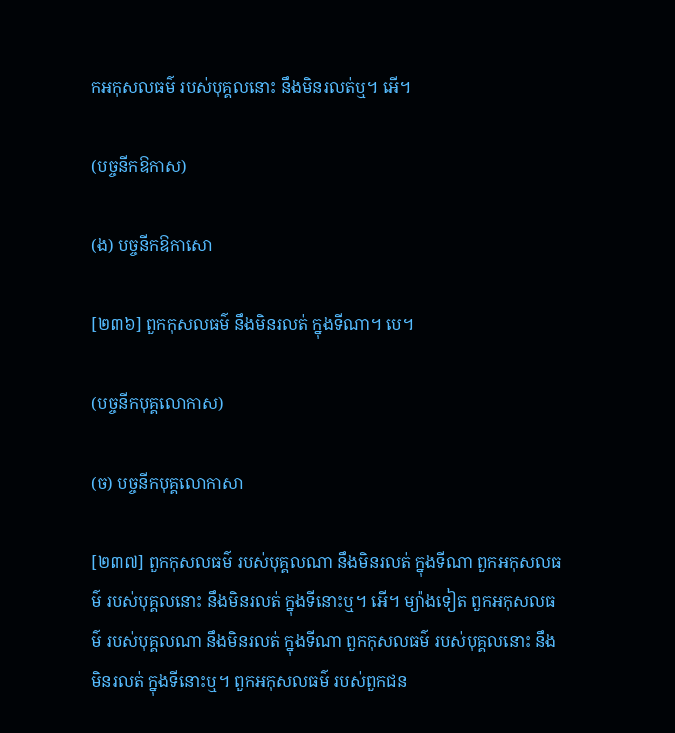កអកុសលធម៌ របស់បុគ្គលនោះ នឹងមិនរលត់ឬ។ អើ។

(បច្ចនីកឱកាស)

(ង) បច្ចនីកឱកាសោ

[២៣៦] ពួកកុសលធម៌ នឹងមិនរលត់ ក្នុងទីណា។ បេ។

(បច្ចនីកបុគ្គលោកាស)

(ច) បច្ចនីកបុគ្គលោកាសា

[២៣៧] ពួកកុសលធម៌ របស់បុគ្គលណា នឹងមិនរលត់ ក្នុងទីណា ពួកអកុសលធម៌ របស់បុគ្គលនោះ នឹងមិនរលត់ ក្នុងទីនោះឬ។ អើ។ ម្យ៉ាងទៀត ពួកអកុសលធម៌ របស់បុគ្គលណា នឹងមិនរលត់ ក្នុងទីណា ពួកកុសលធម៌ របស់បុគ្គលនោះ នឹងមិនរលត់ ក្នុងទីនោះឬ។ ពួកអកុសលធម៌ របស់ពួកជន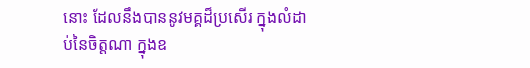នោះ ដែលនឹងបាននូវមគ្គដ៏ប្រសើរ ក្នុងលំដាប់នៃចិត្តណា ក្នុងឧ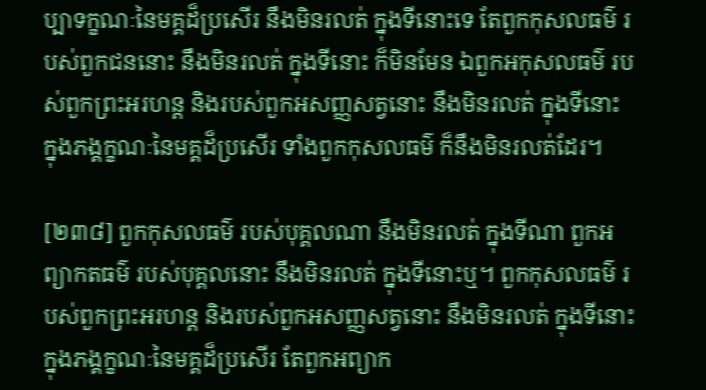ប្បាទក្ខណៈនៃមគ្គដ៏ប្រសើរ នឹងមិនរលត់ ក្នុងទីនោះទេ តែពួកកុសលធម៌ របស់ពួកជននោះ នឹងមិនរលត់ ក្នុងទីនោះ ក៏មិនមែន ឯពួកអកុសលធម៌ របស់ពួកព្រះអរហន្ត និងរបស់ពួកអសញ្ញសត្វនោះ នឹងមិនរលត់ ក្នុងទីនោះ ក្នុងភង្គក្ខណៈនៃមគ្គដ៏ប្រសើរ ទាំងពួកកុសលធម៌ ក៏នឹងមិនរលត់ដែរ។

[២៣៨] ពួកកុសលធម៌ របស់បុគ្គលណា នឹងមិនរលត់ ក្នុងទីណា ពួកអព្យាកតធម៌ របស់បុគ្គលនោះ នឹងមិនរលត់ ក្នុងទីនោះឬ។ ពួកកុសលធម៌ របស់ពួកព្រះអរហន្ត និងរបស់ពួកអសញ្ញសត្វនោះ នឹងមិនរលត់ ក្នុងទីនោះ ក្នុងភង្គក្ខណៈនៃមគ្គដ៏ប្រសើរ តែពួកអព្យាក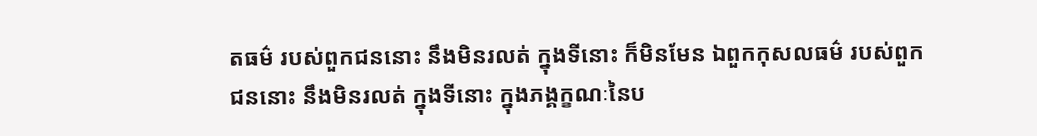តធម៌ របស់ពួកជននោះ នឹងមិនរលត់ ក្នុងទីនោះ ក៏មិនមែន ឯពួកកុសលធម៌ របស់ពួកជននោះ នឹងមិនរលត់ ក្នុងទីនោះ ក្នុងភង្គក្ខណៈនៃប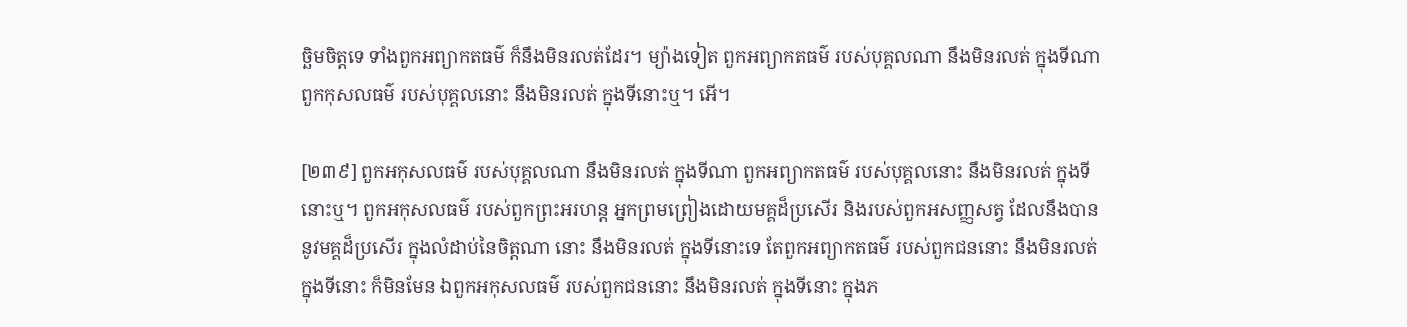ច្ឆិមចិត្តទេ ទាំងពួកអព្យាកតធម៌ ក៏នឹងមិនរលត់ដែរ។ ម្យ៉ាងទៀត ពួកអព្យាកតធម៌ របស់បុគ្គលណា នឹងមិនរលត់ ក្នុងទីណា ពួកកុសលធម៌ របស់បុគ្គលនោះ នឹងមិនរលត់ ក្នុងទីនោះឬ។ អើ។

[២៣៩] ពួកអកុសលធម៌ របស់បុគ្គលណា នឹងមិនរលត់ ក្នុងទីណា ពួកអព្យាកតធម៌ របស់បុគ្គលនោះ នឹងមិនរលត់ ក្នុងទីនោះឬ។ ពួកអកុសលធម៌ របស់ពួកព្រះអរហន្ត អ្នកព្រមព្រៀងដោយមគ្គដ៏ប្រសើរ និងរបស់ពួកអសញ្ញសត្វ ដែលនឹងបាននូវមគ្គដ៏ប្រសើរ ក្នុងលំដាប់នៃចិត្តណា នោះ នឹងមិនរលត់ ក្នុងទីនោះទេ តែពួកអព្យាកតធម៌ របស់ពួកជននោះ នឹងមិនរលត់ ក្នុងទីនោះ ក៏មិនមែន ឯពួកអកុសលធម៌ របស់ពួកជននោះ នឹងមិនរលត់ ក្នុងទីនោះ ក្នុងភ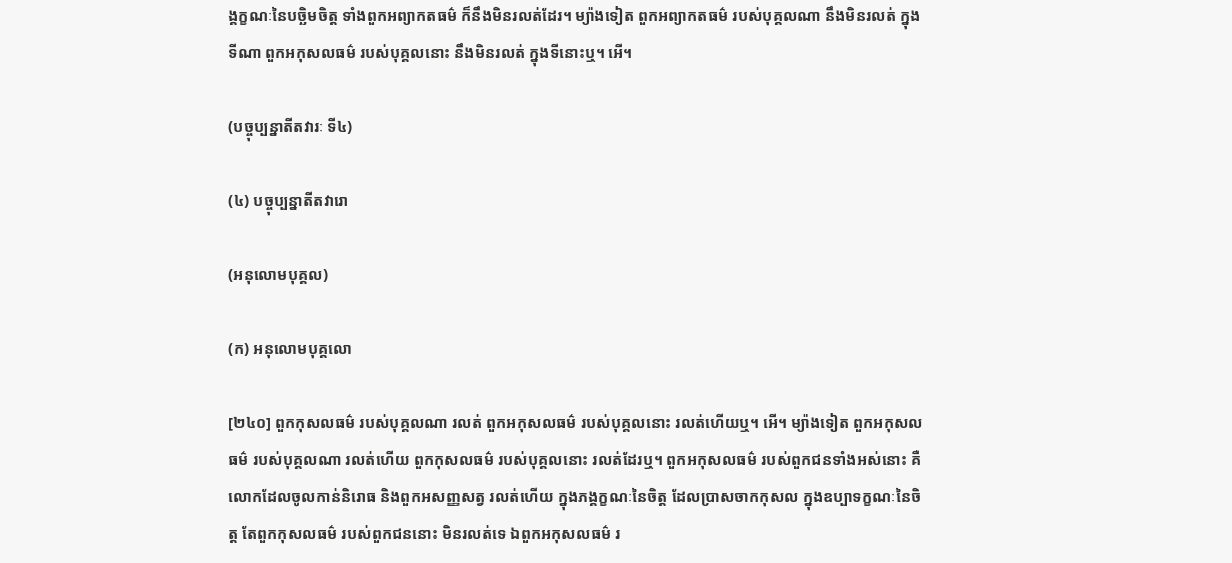ង្គក្ខណៈនៃបច្ឆិមចិត្ត ទាំងពួកអព្យាកតធម៌ ក៏នឹងមិនរលត់ដែរ។ ម្យ៉ាងទៀត ពួកអព្យាកតធម៌ របស់បុគ្គលណា នឹងមិនរលត់ ក្នុងទីណា ពួកអកុសលធម៌ របស់បុគ្គលនោះ នឹងមិនរលត់ ក្នុងទីនោះឬ។ អើ។

(បច្ចុប្បន្នាតីតវារៈ ទី៤)

(៤) បច្ចុប្បន្នាតីតវារោ

(អនុលោមបុគ្គល)

(ក) អនុលោមបុគ្គលោ

[២៤០] ពួកកុសលធម៌ របស់បុគ្គលណា រលត់ ពួកអកុសលធម៌ របស់បុគ្គលនោះ រលត់ហើយឬ។ អើ។ ម្យ៉ាងទៀត ពួកអកុសលធម៌ របស់បុគ្គលណា រលត់ហើយ ពួកកុសលធម៌ របស់បុគ្គលនោះ រលត់ដែរឬ។ ពួកអកុសលធម៌ របស់ពួកជនទាំងអស់នោះ គឺលោកដែលចូលកាន់និរោធ និងពួកអសញ្ញសត្វ រលត់ហើយ ក្នុងភង្គក្ខណៈនៃចិត្ត ដែលប្រាសចាកកុសល ក្នុងឧប្បាទក្ខណៈនៃចិត្ត តែពួកកុសលធម៌ របស់ពួកជននោះ មិនរលត់ទេ ឯពួកអកុសលធម៌ រ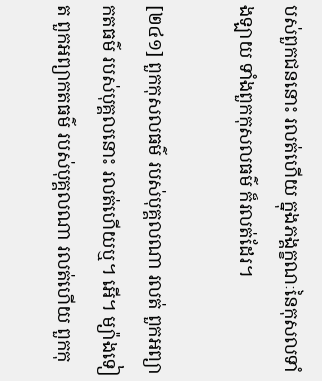បស់ពួកជននោះ រលត់ហើយ ក្នុងភង្គក្ខណៈនៃកុសលទាំងឡាយ ទាំងពួកកុសលធម៌ ក៏រលត់ដែរ។

[២៤១] ពួកកុសលធម៌ របស់បុគ្គលណា រលត់ ពួកអព្យាកតធម៌ របស់បុគ្គលនោះ រលត់ហើយឬ។ អើ។ ម្យ៉ាងទៀត ពួកអព្យាកតធម៌ របស់បុគ្គលណា រលត់ហើយ ពួកកុ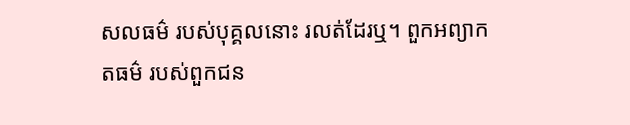សលធម៌ របស់បុគ្គលនោះ រលត់ដែរឬ។ ពួកអព្យាកតធម៌ របស់ពួកជន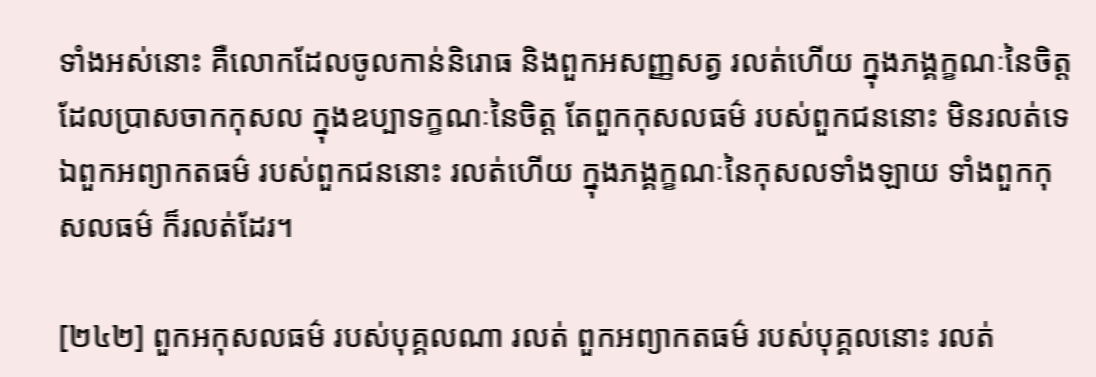ទាំងអស់នោះ គឺលោកដែលចូលកាន់និរោធ និងពួកអសញ្ញសត្វ រលត់ហើយ ក្នុងភង្គក្ខណៈនៃចិត្ត ដែលប្រាសចាកកុសល ក្នុងឧប្បាទក្ខណៈនៃចិត្ត តែពួកកុសលធម៌ របស់ពួកជននោះ មិនរលត់ទេ ឯពួកអព្យាកតធម៌ របស់ពួកជននោះ រលត់ហើយ ក្នុងភង្គក្ខណៈនៃកុសលទាំងឡាយ ទាំងពួកកុសលធម៌ ក៏រលត់ដែរ។

[២៤២] ពួកអកុសលធម៌ របស់បុគ្គលណា រលត់ ពួកអព្យាកតធម៌ របស់បុគ្គលនោះ រលត់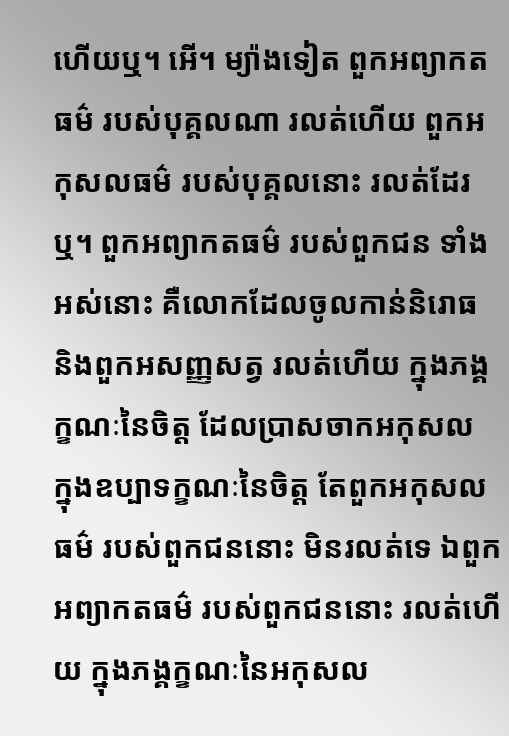ហើយឬ។ អើ។ ម្យ៉ាងទៀត ពួកអព្យាកតធម៌ របស់បុគ្គលណា រលត់ហើយ ពួកអកុសលធម៌ របស់បុគ្គលនោះ រលត់ដែរឬ។ ពួកអព្យាកតធម៌ របស់ពួកជន ទាំងអស់នោះ គឺលោកដែលចូលកាន់និរោធ និងពួកអសញ្ញសត្វ រលត់ហើយ ក្នុងភង្គក្ខណៈនៃចិត្ត ដែលប្រាសចាកអកុសល ក្នុងឧប្បាទក្ខណៈនៃចិត្ត តែពួកអកុសលធម៌ របស់ពួកជននោះ មិនរលត់ទេ ឯពួកអព្យាកតធម៌ របស់ពួកជននោះ រលត់ហើយ ក្នុងភង្គក្ខណៈនៃអកុសល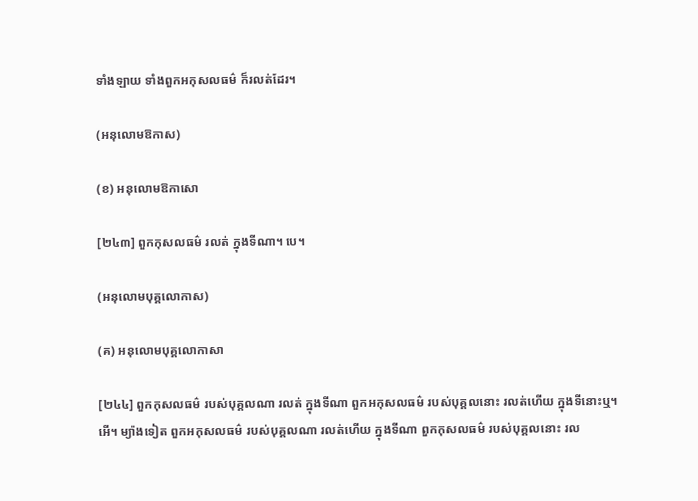ទាំងឡាយ ទាំងពួកអកុសលធម៌ ក៏រលត់ដែរ។

(អនុលោមឱកាស)

(ខ) អនុលោមឱកាសោ

[២៤៣] ពួកកុសលធម៌ រលត់ ក្នុងទីណា។ បេ។

(អនុលោមបុគ្គលោកាស)

(គ) អនុលោមបុគ្គលោកាសា

[២៤៤] ពួកកុសលធម៌ របស់បុគ្គលណា រលត់ ក្នុងទីណា ពួកអកុសលធម៌ របស់បុគ្គលនោះ រលត់ហើយ ក្នុងទីនោះឬ។ អើ។ ម្យ៉ាងទៀត ពួកអកុសលធម៌ របស់បុគ្គលណា រលត់ហើយ ក្នុងទីណា ពួកកុសលធម៌ របស់បុគ្គលនោះ រល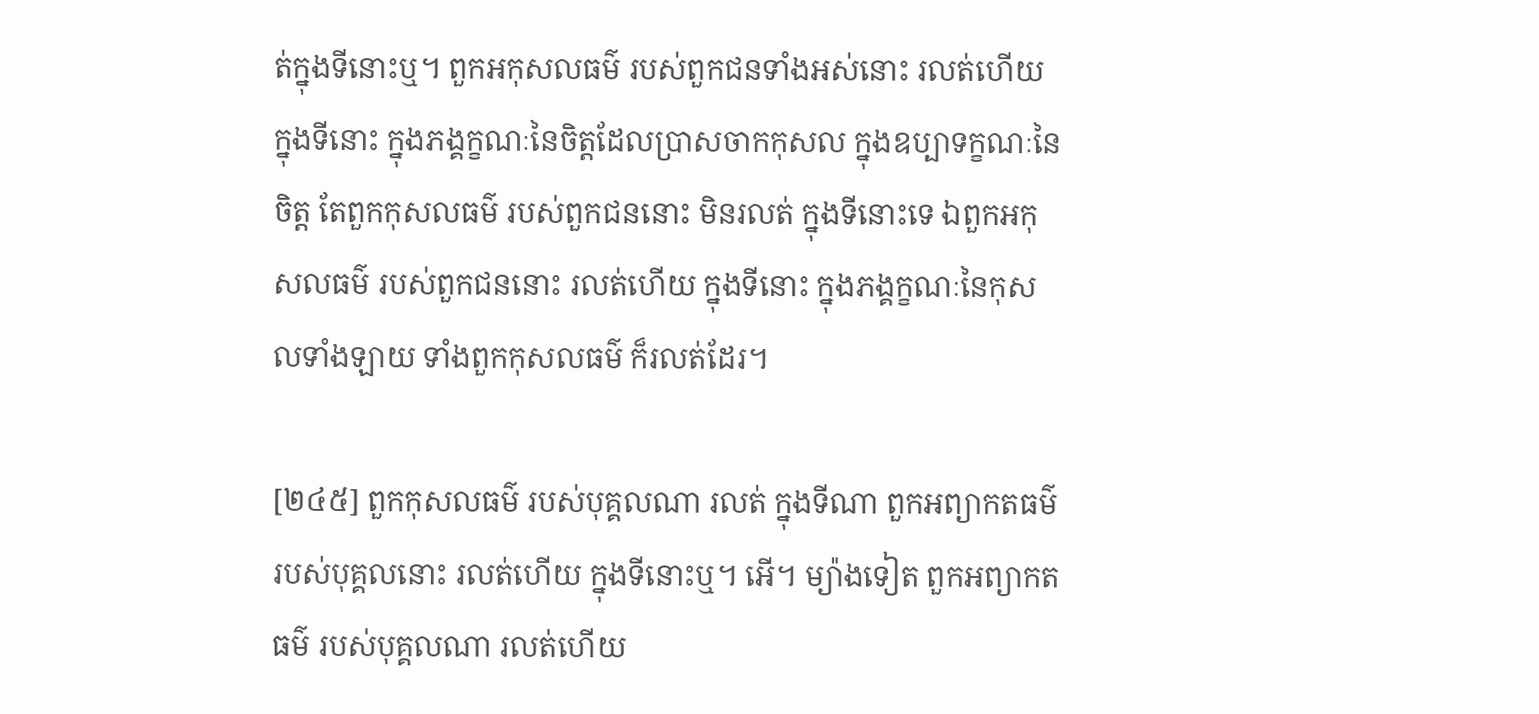ត់ក្នុងទីនោះឬ។ ពួកអកុសលធម៌ របស់ពួកជនទាំងអស់នោះ រលត់ហើយ ក្នុងទីនោះ ក្នុងភង្គក្ខណៈនៃចិត្តដែលប្រាសចាកកុសល ក្នុងឧប្បាទក្ខណៈនៃចិត្ត តែពួកកុសលធម៌ របស់ពួកជននោះ មិនរលត់ ក្នុងទីនោះទេ ឯពួកអកុសលធម៌ របស់ពួកជននោះ រលត់ហើយ ក្នុងទីនោះ ក្នុងភង្គក្ខណៈនៃកុសលទាំងឡាយ ទាំងពួកកុសលធម៌ ក៏រលត់ដែរ។

[២៤៥] ពួកកុសលធម៌ របស់បុគ្គលណា រលត់ ក្នុងទីណា ពួកអព្យាកតធម៌ របស់បុគ្គលនោះ រលត់ហើយ ក្នុងទីនោះឬ។ អើ។ ម្យ៉ាងទៀត ពួកអព្យាកតធម៌ របស់បុគ្គលណា រលត់ហើយ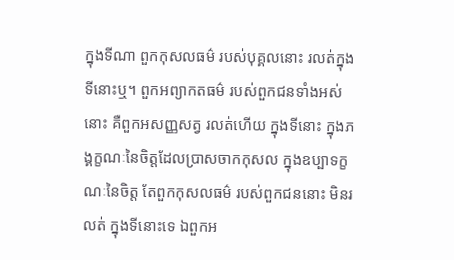ក្នុងទីណា ពួកកុសលធម៌ របស់បុគ្គលនោះ រលត់ក្នុងទីនោះឬ។ ពួកអព្យាកតធម៌ របស់ពួកជនទាំងអស់នោះ គឺពួកអសញ្ញសត្វ រលត់ហើយ ក្នុងទីនោះ ក្នុងភង្គក្ខណៈនៃចិត្តដែលប្រាសចាកកុសល ក្នុងឧប្បាទក្ខណៈនៃចិត្ត តែពួកកុសលធម៌ របស់ពួកជននោះ មិនរលត់ ក្នុងទីនោះទេ ឯពួកអ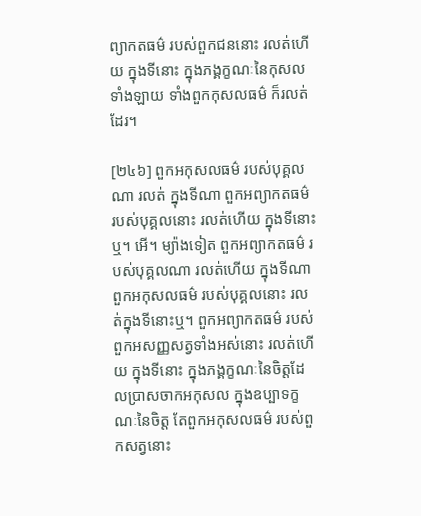ព្យាកតធម៌ របស់ពួកជននោះ រលត់ហើយ ក្នុងទីនោះ ក្នុងភង្គក្ខណៈនៃកុសលទាំងឡាយ ទាំងពួកកុសលធម៌ ក៏រលត់ដែរ។

[២៤៦] ពួកអកុសលធម៌ របស់បុគ្គលណា រលត់ ក្នុងទីណា ពួកអព្យាកតធម៌ របស់បុគ្គលនោះ រលត់ហើយ ក្នុងទីនោះឬ។ អើ។ ម្យ៉ាងទៀត ពួកអព្យាកតធម៌ របស់បុគ្គលណា រលត់ហើយ ក្នុងទីណា ពួកអកុសលធម៌ របស់បុគ្គលនោះ រលត់ក្នុងទីនោះឬ។ ពួកអព្យាកតធម៌ របស់ពួកអសញ្ញសត្វទាំងអស់នោះ រលត់ហើយ ក្នុងទីនោះ ក្នុងភង្គក្ខណៈនៃចិត្តដែលប្រាសចាកអកុសល ក្នុងឧប្បាទក្ខណៈនៃចិត្ត តែពួកអកុសលធម៌ របស់ពួកសត្វនោះ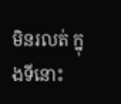មិនរលត់ ក្នុងទីនោះ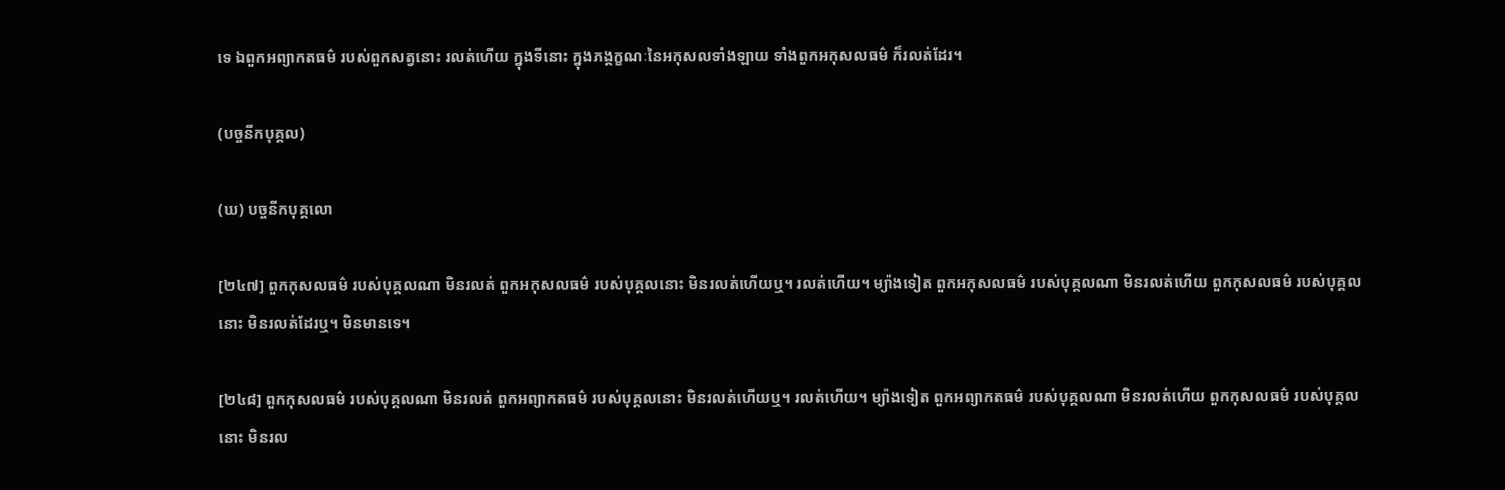ទេ ឯពួកអព្យាកតធម៌ របស់ពួកសត្វនោះ រលត់ហើយ ក្នុងទីនោះ ក្នុងភង្គក្ខណៈនៃអកុសលទាំងឡាយ ទាំងពួកអកុសលធម៌ ក៏រលត់ដែរ។

(បច្ចនីកបុគ្គល)

(ឃ) បច្ចនីកបុគ្គលោ

[២៤៧] ពួកកុសលធម៌ របស់បុគ្គលណា មិនរលត់ ពួកអកុសលធម៌ របស់បុគ្គលនោះ មិនរលត់ហើយឬ។ រលត់ហើយ។ ម្យ៉ាងទៀត ពួកអកុសលធម៌ របស់បុគ្គលណា មិនរលត់ហើយ ពួកកុសលធម៌ របស់បុគ្គលនោះ មិនរលត់ដែរឬ។ មិនមានទេ។

[២៤៨] ពួកកុសលធម៌ របស់បុគ្គលណា មិនរលត់ ពួកអព្យាកតធម៌ របស់បុគ្គលនោះ មិនរលត់ហើយឬ។ រលត់ហើយ។ ម្យ៉ាងទៀត ពួកអព្យាកតធម៌ របស់បុគ្គលណា មិនរលត់ហើយ ពួកកុសលធម៌ របស់បុគ្គលនោះ មិនរល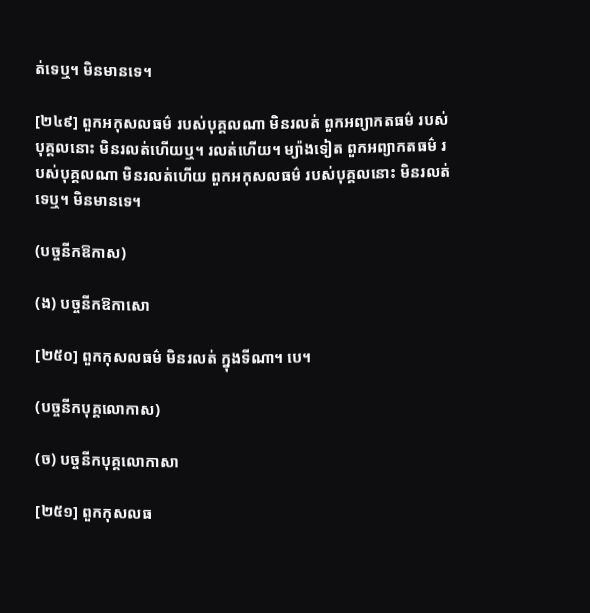ត់ទេឬ។ មិនមានទេ។

[២៤៩] ពួកអកុសលធម៌ របស់បុគ្គលណា មិនរលត់ ពួកអព្យាកតធម៌ របស់បុគ្គលនោះ មិនរលត់ហើយឬ។ រលត់ហើយ។ ម្យ៉ាងទៀត ពួកអព្យាកតធម៌ របស់បុគ្គលណា មិនរលត់ហើយ ពួកអកុសលធម៌ របស់បុគ្គលនោះ មិនរលត់ទេឬ។ មិនមានទេ។

(បច្ចនីកឱកាស)

(ង) បច្ចនីកឱកាសោ

[២៥០] ពួកកុសលធម៌ មិនរលត់ ក្នុងទីណា។ បេ។

(បច្ចនីកបុគ្គលោកាស)

(ច) បច្ចនីកបុគ្គលោកាសា

[២៥១] ពួកកុសលធ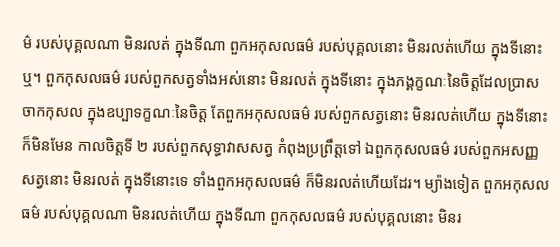ម៌ របស់បុគ្គលណា មិនរលត់ ក្នុងទីណា ពួកអកុសលធម៌ របស់បុគ្គលនោះ មិនរលត់ហើយ ក្នុងទីនោះឬ។ ពួកកុសលធម៌ របស់ពួកសត្វទាំងអស់នោះ មិនរលត់ ក្នុងទីនោះ ក្នុងភង្គក្ខណៈនៃចិត្តដែលប្រាសចាកកុសល ក្នុងឧប្បាទក្ខណៈនៃចិត្ត តែពួកអកុសលធម៌ របស់ពួកសត្វនោះ មិនរលត់ហើយ ក្នុងទីនោះ ក៏មិនមែន កាលចិត្តទី ២ របស់ពួកសុទ្ធាវាសសត្វ កំពុងប្រព្រឹត្តទៅ ឯពួកកុសលធម៌ របស់ពួកអសញ្ញសត្វនោះ មិនរលត់ ក្នុងទីនោះទេ ទាំងពួកអកុសលធម៌ ក៏មិនរលត់ហើយដែរ។ ម្យ៉ាងទៀត ពួកអកុសលធម៌ របស់បុគ្គលណា មិនរលត់ហើយ ក្នុងទីណា ពួកកុសលធម៌ របស់បុគ្គលនោះ មិនរ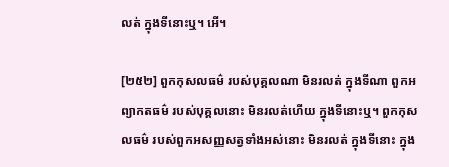លត់ ក្នុងទីនោះឬ។ អើ។

[២៥២] ពួកកុសលធម៌ របស់បុគ្គលណា មិនរលត់ ក្នុងទីណា ពួកអព្យាកតធម៌ របស់បុគ្គលនោះ មិនរលត់ហើយ ក្នុងទីនោះឬ។ ពួកកុសលធម៌ របស់ពួកអសញ្ញសត្វទាំងអស់នោះ មិនរលត់ ក្នុងទីនោះ ក្នុង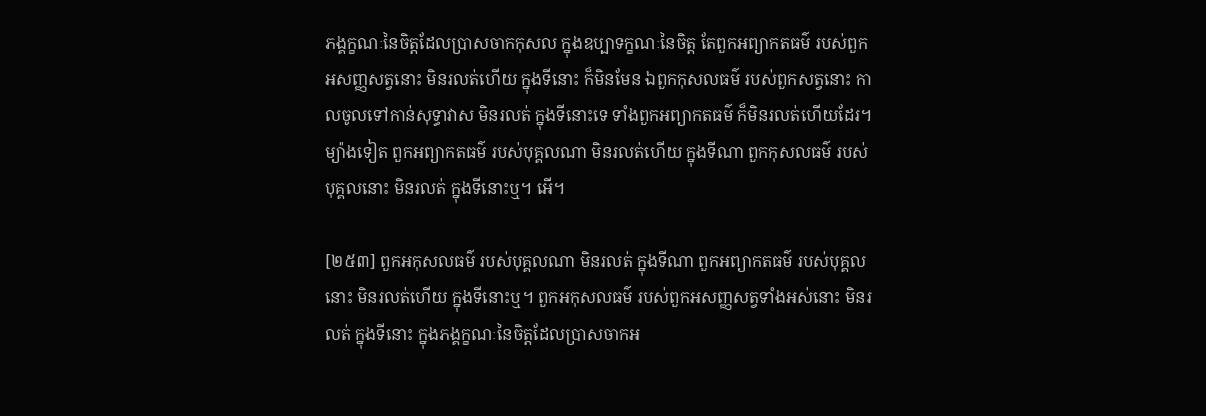ភង្គក្ខណៈនៃចិត្តដែលប្រាសចាកកុសល ក្នុងឧប្បាទក្ខណៈនៃចិត្ត តែពួកអព្យាកតធម៌ របស់ពួកអសញ្ញសត្វនោះ មិនរលត់ហើយ ក្នុងទីនោះ ក៏មិនមែន ឯពួកកុសលធម៌ របស់ពួកសត្វនោះ កាលចូលទៅកាន់សុទ្ធាវាស មិនរលត់ ក្នុងទីនោះទេ ទាំងពួកអព្យាកតធម៌ ក៏មិនរលត់ហើយដែរ។ ម្យ៉ាងទៀត ពួកអព្យាកតធម៌ របស់បុគ្គលណា មិនរលត់ហើយ ក្នុងទីណា ពួកកុសលធម៌ របស់បុគ្គលនោះ មិនរលត់ ក្នុងទីនោះឬ។ អើ។

[២៥៣] ពួកអកុសលធម៌ របស់បុគ្គលណា មិនរលត់ ក្នុងទីណា ពួកអព្យាកតធម៌ របស់បុគ្គលនោះ មិនរលត់ហើយ ក្នុងទីនោះឬ។ ពួកអកុសលធម៌ របស់ពួកអសញ្ញសត្វទាំងអស់នោះ មិនរលត់ ក្នុងទីនោះ ក្នុងភង្គក្ខណៈនៃចិត្តដែលប្រាសចាកអ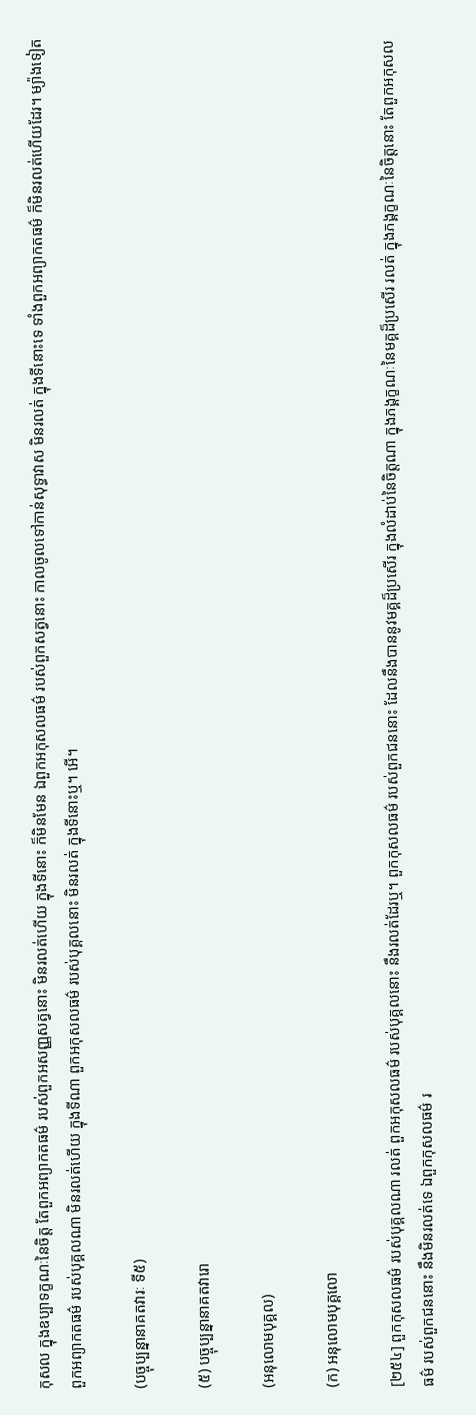កុសល ក្នុងឧប្បាទក្ខណៈនៃចិត្ត តែពួកអព្យាកតធម៌ របស់ពួកអសញ្ញសត្វនោះ មិនរលត់ហើយ ក្នុងទីនោះ ក៏មិនមែន ឯពួកអកុសលធម៌ របស់ពួកសត្វនោះ កាលចូលទៅកាន់សុទ្ធាវាស មិនរលត់ ក្នុងទីនោះទេ ទាំងពួកអព្យាកតធម៌ ក៏មិនរលត់ហើយដែរ។ ម្យ៉ាងទៀត ពួកអព្យាកតធម៌ របស់បុគ្គលណា មិនរលត់ហើយ ក្នុងទីណា ពួកអកុសលធម៌ របស់បុគ្គលនោះ មិនរលត់ ក្នុងទីនោះឬ។ អើ។

(បច្ចុប្បន្នានាគតវារៈ ទី៥)

(៥) បច្ចុប្បន្នានាគតវារោ

(អនុលោមបុគ្គល)

(ក) អនុលោមបុគ្គលោ

[២៥៤] ពួកកុសលធម៌ របស់បុគ្គលណា រលត់ ពួកអកុសលធម៌ របស់បុគ្គលនោះ នឹងរលត់ដែរឬ។ ពួកកុសលធម៌ របស់ពួកជននោះ ដែលនឹងបាននូវមគ្គដ៏ប្រសើរ ក្នុងលំដាប់នៃចិត្តណា ក្នុងភង្គក្ខណៈនៃមគ្គដ៏ប្រសើរ រលត់ ក្នុងភង្គក្ខណៈនៃចិត្តនោះ តែពួកអកុសលធម៌ របស់ពួកជននោះ នឹងមិនរលត់ទេ ឯពួកកុសលធម៌ រ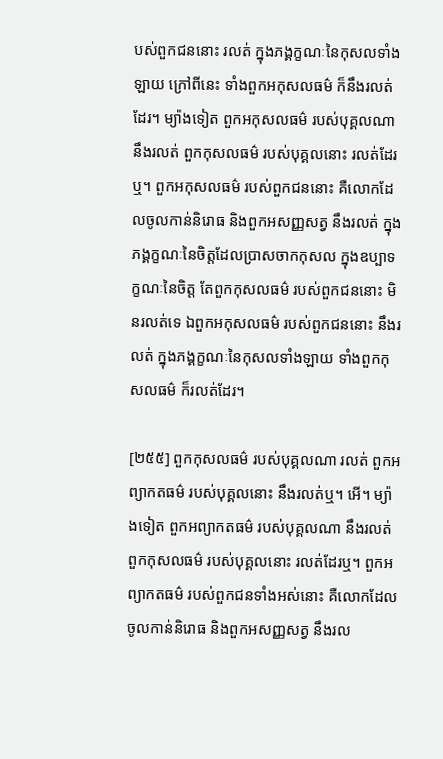បស់ពួកជននោះ រលត់ ក្នុងភង្គក្ខណៈនៃកុសលទាំងឡាយ ក្រៅពីនេះ ទាំងពួកអកុសលធម៌ ក៏នឹងរលត់ដែរ។ ម្យ៉ាងទៀត ពួកអកុសលធម៌ របស់បុគ្គលណា នឹងរលត់ ពួកកុសលធម៌ របស់បុគ្គលនោះ រលត់ដែរឬ។ ពួកអកុសលធម៌ របស់ពួកជននោះ គឺលោកដែលចូលកាន់និរោធ និងពួកអសញ្ញសត្វ នឹងរលត់ ក្នុងភង្គក្ខណៈនៃចិត្តដែលប្រាសចាកកុសល ក្នុងឧប្បាទក្ខណៈនៃចិត្ត តែពួកកុសលធម៌ របស់ពួកជននោះ មិនរលត់ទេ ឯពួកអកុសលធម៌ របស់ពួកជននោះ នឹងរលត់ ក្នុងភង្គក្ខណៈនៃកុសលទាំងឡាយ ទាំងពួកកុសលធម៌ ក៏រលត់ដែរ។

[២៥៥] ពួកកុសលធម៌ របស់បុគ្គលណា រលត់ ពួកអព្យាកតធម៌ របស់បុគ្គលនោះ នឹងរលត់ឬ។ អើ។ ម្យ៉ាងទៀត ពួកអព្យាកតធម៌ របស់បុគ្គលណា នឹងរលត់ ពួកកុសលធម៌ របស់បុគ្គលនោះ រលត់ដែរឬ។ ពួកអព្យាកតធម៌ របស់ពួកជនទាំងអស់នោះ គឺលោកដែលចូលកាន់និរោធ និងពួកអសញ្ញសត្វ នឹងរល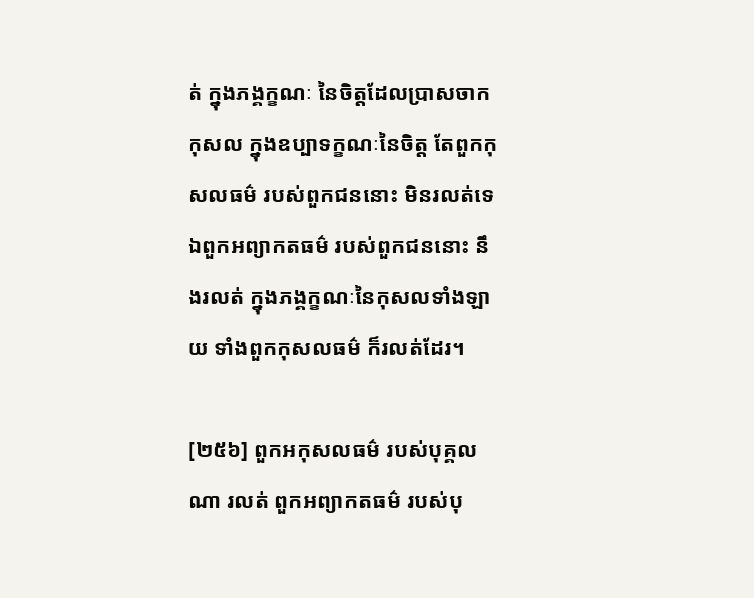ត់ ក្នុងភង្គក្ខណៈ នៃចិត្តដែលប្រាសចាកកុសល ក្នុងឧប្បាទក្ខណៈនៃចិត្ត តែពួកកុសលធម៌ របស់ពួកជននោះ មិនរលត់ទេ ឯពួកអព្យាកតធម៌ របស់ពួកជននោះ នឹងរលត់ ក្នុងភង្គក្ខណៈនៃកុសលទាំងឡាយ ទាំងពួកកុសលធម៌ ក៏រលត់ដែរ។

[២៥៦] ពួកអកុសលធម៌ របស់បុគ្គលណា រលត់ ពួកអព្យាកតធម៌ របស់បុ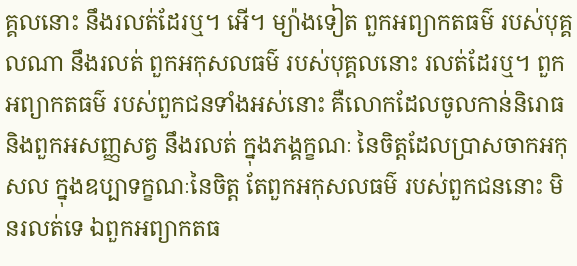គ្គលនោះ នឹងរលត់ដែរឬ។ អើ។ ម្យ៉ាងទៀត ពួកអព្យាកតធម៌ របស់បុគ្គលណា នឹងរលត់ ពួកអកុសលធម៌ របស់បុគ្គលនោះ រលត់ដែរឬ។ ពួកអព្យាកតធម៌ របស់ពួកជនទាំងអស់នោះ គឺលោកដែលចូលកាន់និរោធ និងពួកអសញ្ញសត្វ នឹងរលត់ ក្នុងភង្គក្ខណៈ នៃចិត្តដែលប្រាសចាកអកុសល ក្នុងឧប្បាទក្ខណៈនៃចិត្ត តែពួកអកុសលធម៌ របស់ពួកជននោះ មិនរលត់ទេ ឯពួកអព្យាកតធ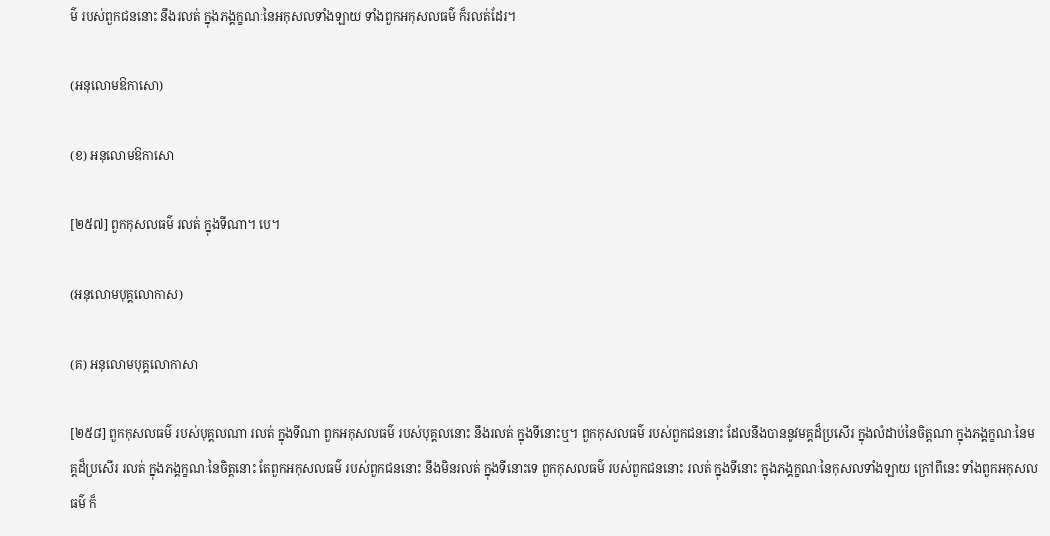ម៌ របស់ពួកជននោះ នឹងរលត់ ក្នុងភង្គក្ខណៈនៃអកុសលទាំងឡាយ ទាំងពួកអកុសលធម៌ ក៏រលត់ដែរ។

(អនុលោមឱកាសោ)

(ខ) អនុលោមឱកាសោ

[២៥៧] ពួកកុសលធម៌ រលត់ ក្នុងទីណា។ បេ។

(អនុលោមបុគ្គលោកាស)

(គ) អនុលោមបុគ្គលោកាសា

[២៥៨] ពួកកុសលធម៌ របស់បុគ្គលណា រលត់ ក្នុងទីណា ពួកអកុសលធម៌ របស់បុគ្គលនោះ នឹងរលត់ ក្នុងទីនោះឬ។ ពួកកុសលធម៌ របស់ពួកជននោះ ដែលនឹងបាននូវមគ្គដ៏ប្រសើរ ក្នុងលំដាប់នៃចិត្តណា ក្នុងភង្គក្ខណៈនៃមគ្គដ៏ប្រសើរ រលត់ ក្នុងភង្គក្ខណៈនៃចិត្តនោះ តែពួកអកុសលធម៌ របស់ពួកជននោះ នឹងមិនរលត់ ក្នុងទីនោះទេ ពួកកុសលធម៌ របស់ពួកជននោះ រលត់ ក្នុងទីនោះ ក្នុងភង្គក្ខណៈនៃកុសលទាំងឡាយ ក្រៅពីនេះ ទាំងពួកអកុសលធម៌ ក៏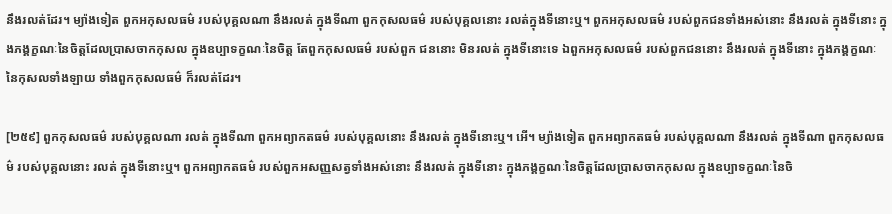នឹងរលត់ដែរ។ ម្យ៉ាងទៀត ពួកអកុសលធម៌ របស់បុគ្គលណា នឹងរលត់ ក្នុងទីណា ពួកកុសលធម៌ របស់បុគ្គលនោះ រលត់ក្នុងទីនោះឬ។ ពួកអកុសលធម៌ របស់ពួកជនទាំងអស់នោះ នឹងរលត់ ក្នុងទីនោះ ក្នុងភង្គក្ខណៈនៃចិត្តដែលប្រាសចាកកុសល ក្នុងឧប្បាទក្ខណៈនៃចិត្ត តែពួកកុសលធម៌ របស់ពួក ជននោះ មិនរលត់ ក្នុងទីនោះទេ ឯពួកអកុសលធម៌ របស់ពួកជននោះ នឹងរលត់ ក្នុងទីនោះ ក្នុងភង្គក្ខណៈនៃកុសលទាំងឡាយ ទាំងពួកកុសលធម៌ ក៏រលត់ដែរ។

[២៥៩] ពួកកុសលធម៌ របស់បុគ្គលណា រលត់ ក្នុងទីណា ពួកអព្យាកតធម៌ របស់បុគ្គលនោះ នឹងរលត់ ក្នុងទីនោះឬ។ អើ។ ម្យ៉ាងទៀត ពួកអព្យាកតធម៌ របស់បុគ្គលណា នឹងរលត់ ក្នុងទីណា ពួកកុសលធម៌ របស់បុគ្គលនោះ រលត់ ក្នុងទីនោះឬ។ ពួកអព្យាកតធម៌ របស់ពួកអសញ្ញសត្វទាំងអស់នោះ នឹងរលត់ ក្នុងទីនោះ ក្នុងភង្គក្ខណៈនៃចិត្តដែលប្រាសចាកកុសល ក្នុងឧប្បាទក្ខណៈនៃចិ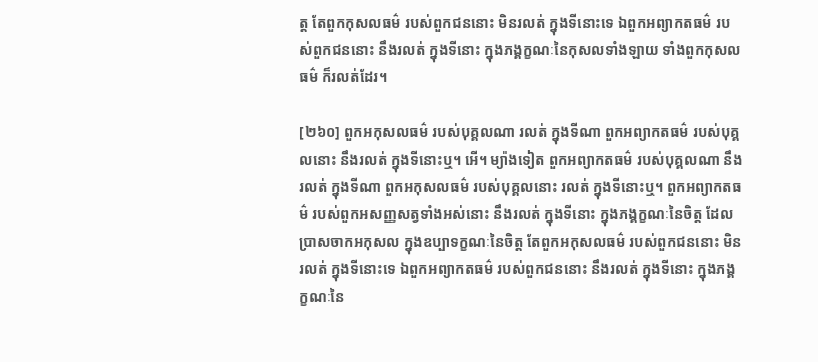ត្ត តែពួកកុសលធម៌ របស់ពួកជននោះ មិនរលត់ ក្នុងទីនោះទេ ឯពួកអព្យាកតធម៌ របស់ពួកជននោះ នឹងរលត់ ក្នុងទីនោះ ក្នុងភង្គក្ខណៈនៃកុសលទាំងឡាយ ទាំងពួកកុសលធម៌ ក៏រលត់ដែរ។

[២៦០] ពួកអកុសលធម៌ របស់បុគ្គលណា រលត់ ក្នុងទីណា ពួកអព្យាកតធម៌ របស់បុគ្គលនោះ នឹងរលត់ ក្នុងទីនោះឬ។ អើ។ ម្យ៉ាងទៀត ពួកអព្យាកតធម៌ របស់បុគ្គលណា នឹងរលត់ ក្នុងទីណា ពួកអកុសលធម៌ របស់បុគ្គលនោះ រលត់ ក្នុងទីនោះឬ។ ពួកអព្យាកតធម៌ របស់ពួកអសញ្ញសត្វទាំងអស់នោះ នឹងរលត់ ក្នុងទីនោះ ក្នុងភង្គក្ខណៈនៃចិត្ត ដែលប្រាសចាកអកុសល ក្នុងឧប្បាទក្ខណៈនៃចិត្ត តែពួកអកុសលធម៌ របស់ពួកជននោះ មិនរលត់ ក្នុងទីនោះទេ ឯពួកអព្យាកតធម៌ របស់ពួកជននោះ នឹងរលត់ ក្នុងទីនោះ ក្នុងភង្គក្ខណៈនៃ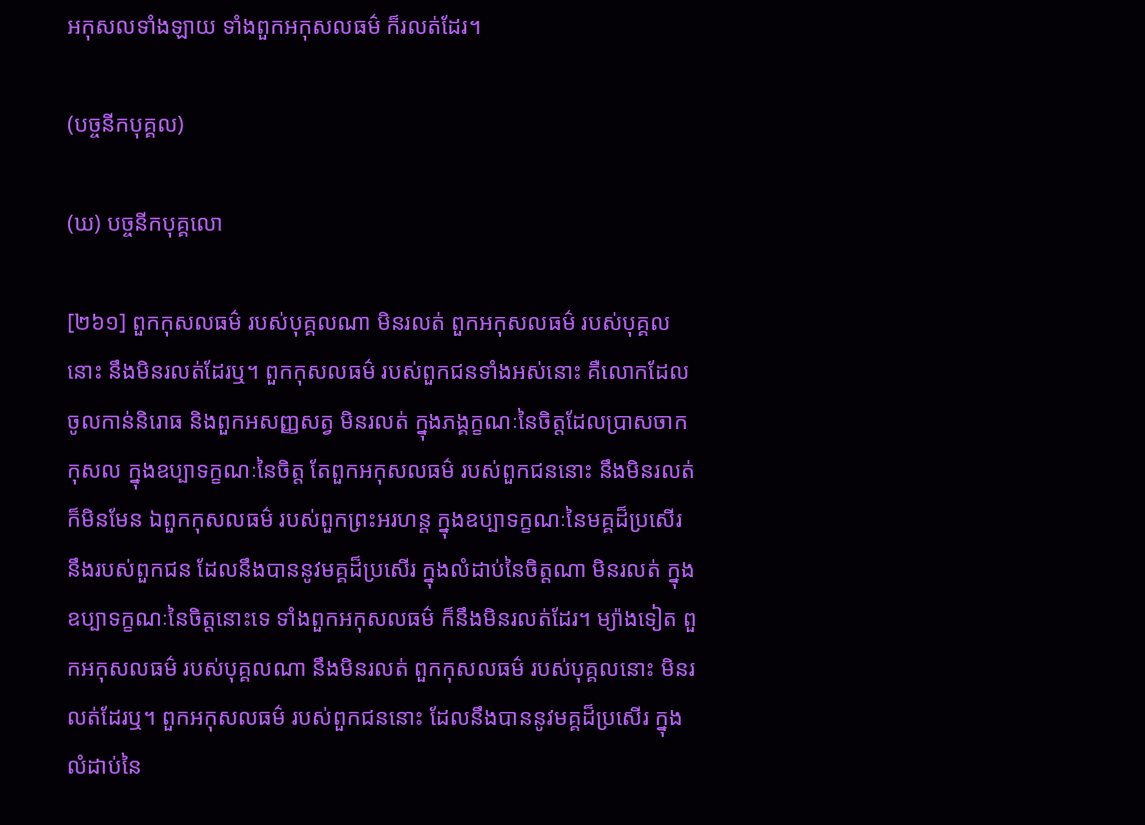អកុសលទាំងឡាយ ទាំងពួកអកុសលធម៌ ក៏រលត់ដែរ។

(បច្ចនីកបុគ្គល)

(ឃ) បច្ចនីកបុគ្គលោ

[២៦១] ពួកកុសលធម៌ របស់បុគ្គលណា មិនរលត់ ពួកអកុសលធម៌ របស់បុគ្គលនោះ នឹងមិនរលត់ដែរឬ។ ពួកកុសលធម៌ របស់ពួកជនទាំងអស់នោះ គឺលោកដែលចូលកាន់និរោធ និងពួកអសញ្ញសត្វ មិនរលត់ ក្នុងភង្គក្ខណៈនៃចិត្តដែលប្រាសចាកកុសល ក្នុងឧប្បាទក្ខណៈនៃចិត្ត តែពួកអកុសលធម៌ របស់ពួកជននោះ នឹងមិនរលត់ ក៏មិនមែន ឯពួកកុសលធម៌ របស់ពួកព្រះអរហន្ត ក្នុងឧប្បាទក្ខណៈនៃមគ្គដ៏ប្រសើរ នឹងរបស់ពួកជន ដែលនឹងបាននូវមគ្គដ៏ប្រសើរ ក្នុងលំដាប់នៃចិត្តណា មិនរលត់ ក្នុងឧប្បាទក្ខណៈនៃចិត្តនោះទេ ទាំងពួកអកុសលធម៌ ក៏នឹងមិនរលត់ដែរ។ ម្យ៉ាងទៀត ពួកអកុសលធម៌ របស់បុគ្គលណា នឹងមិនរលត់ ពួកកុសលធម៌ របស់បុគ្គលនោះ មិនរលត់ដែរឬ។ ពួកអកុសលធម៌ របស់ពួកជននោះ ដែលនឹងបាននូវមគ្គដ៏ប្រសើរ ក្នុងលំដាប់នៃ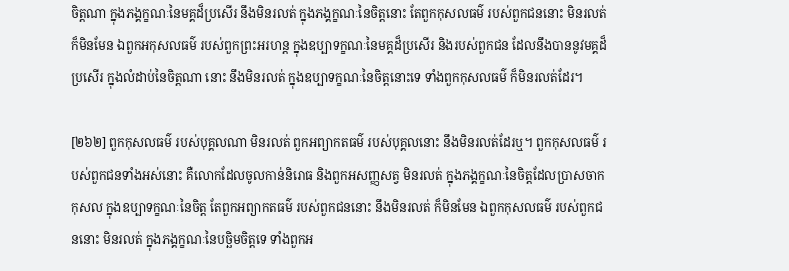ចិត្តណា ក្នុងភង្គក្ខណៈនៃមគ្គដ៏ប្រសើរ នឹងមិនរលត់ ក្នុងភង្គក្ខណៈនៃចិត្តនោះ តែពួកកុសលធម៌ របស់ពួកជននោះ មិនរលត់ ក៏មិនមែន ឯពួកអកុសលធម៌ របស់ពួកព្រះអរហន្ត ក្នុងឧប្បាទក្ខណៈនៃមគ្គដ៏ប្រសើរ និងរបស់ពួកជន ដែលនឹងបាននូវមគ្គដ៏ប្រសើរ ក្នុងលំដាប់នៃចិត្តណា នោះ នឹងមិនរលត់ ក្នុងឧប្បាទក្ខណៈនៃចិត្តនោះទេ ទាំងពួកកុសលធម៌ ក៏មិនរលត់ដែរ។

[២៦២] ពួកកុសលធម៌ របស់បុគ្គលណា មិនរលត់ ពួកអព្យាកតធម៌ របស់បុគ្គលនោះ នឹងមិនរលត់ដែរឬ។ ពួកកុសលធម៌ របស់ពួកជនទាំងអស់នោះ គឺលោកដែលចូលកាន់និរោធ និងពួកអសញ្ញសត្វ មិនរលត់ ក្នុងភង្គក្ខណៈនៃចិត្តដែលប្រាសចាកកុសល ក្នុងឧប្បាទក្ខណៈនៃចិត្ត តែពួកអព្យាកតធម៌ របស់ពួកជននោះ នឹងមិនរលត់ ក៏មិនមែន ឯពួកកុសលធម៌ របស់ពួកជននោះ មិនរលត់ ក្នុងភង្គក្ខណៈនៃបច្ឆិមចិត្តទេ ទាំងពួកអ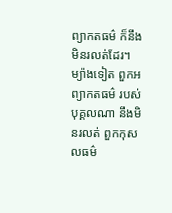ព្យាកតធម៌ ក៏នឹងមិនរលត់ដែរ។ ម្យ៉ាងទៀត ពួកអព្យាកតធម៌ របស់បុគ្គលណា នឹងមិនរលត់ ពួកកុសលធម៌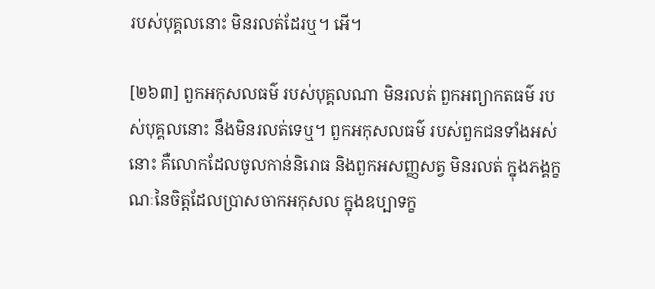របស់បុគ្គលនោះ មិនរលត់ដែរឬ។ អើ។

[២៦៣] ពួកអកុសលធម៌ របស់បុគ្គលណា មិនរលត់ ពួកអព្យាកតធម៌ របស់បុគ្គលនោះ នឹងមិនរលត់ទេឬ។ ពួកអកុសលធម៌ របស់ពួកជនទាំងអស់នោះ គឺលោកដែលចូលកាន់និរោធ និងពួកអសញ្ញសត្វ មិនរលត់ ក្នុងភង្គក្ខណៈនៃចិត្តដែលប្រាសចាកអកុសល ក្នុងឧប្បាទក្ខ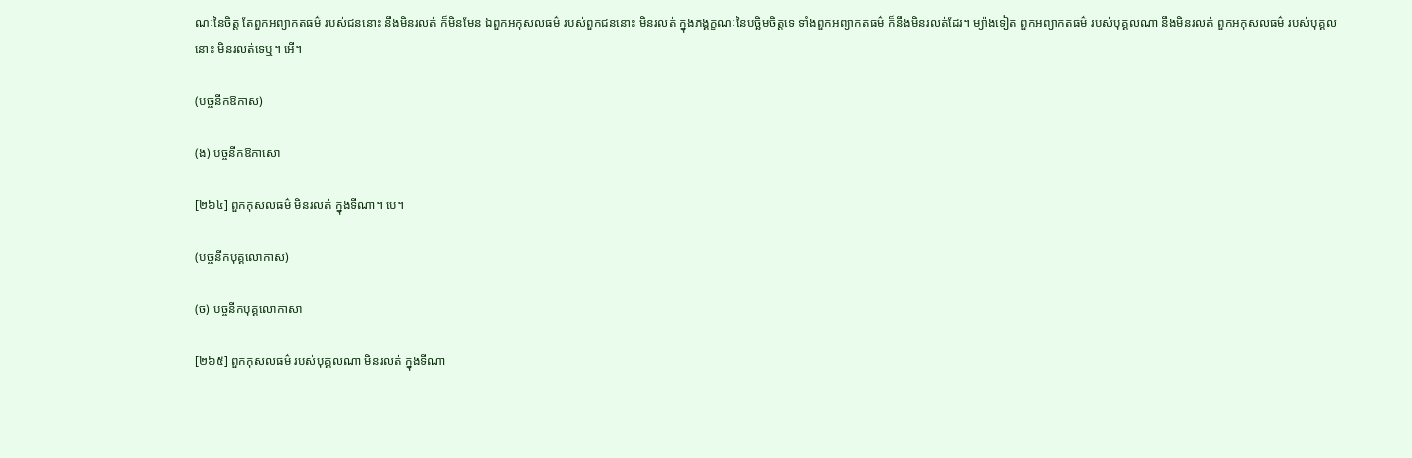ណៈនៃចិត្ត តែពួកអព្យាកតធម៌ របស់ជននោះ នឹងមិនរលត់ ក៏មិនមែន ឯពួកអកុសលធម៌ របស់ពួកជននោះ មិនរលត់ ក្នុងភង្គក្ខណៈនៃបច្ឆិមចិត្តទេ ទាំងពួកអព្យាកតធម៌ ក៏នឹងមិនរលត់ដែរ។ ម្យ៉ាងទៀត ពួកអព្យាកតធម៌ របស់បុគ្គលណា នឹងមិនរលត់ ពួកអកុសលធម៌ របស់បុគ្គលនោះ មិនរលត់ទេឬ។ អើ។

(បច្ចនីកឱកាស)

(ង) បច្ចនីកឱកាសោ

[២៦៤] ពួកកុសលធម៌ មិនរលត់ ក្នុងទីណា។ បេ។

(បច្ចនីកបុគ្គលោកាស)

(ច) បច្ចនីកបុគ្គលោកាសា

[២៦៥] ពួកកុសលធម៌ របស់បុគ្គលណា មិនរលត់ ក្នុងទីណា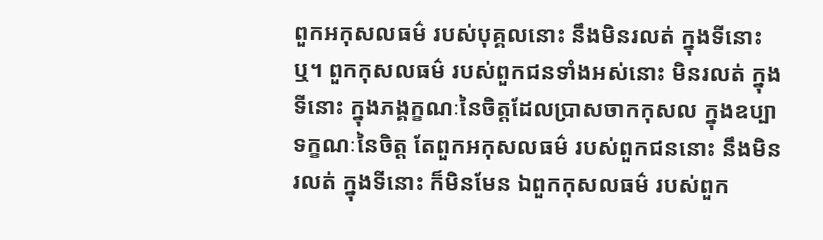ពួកអកុសលធម៌ របស់បុគ្គលនោះ នឹងមិនរលត់ ក្នុងទីនោះឬ។ ពួកកុសលធម៌ របស់ពួកជនទាំងអស់នោះ មិនរលត់ ក្នុងទីនោះ ក្នុងភង្គក្ខណៈនៃចិត្តដែលប្រាសចាកកុសល ក្នុងឧប្បាទក្ខណៈនៃចិត្ត តែពួកអកុសលធម៌ របស់ពួកជននោះ នឹងមិនរលត់ ក្នុងទីនោះ ក៏មិនមែន ឯពួកកុសលធម៌ របស់ពួក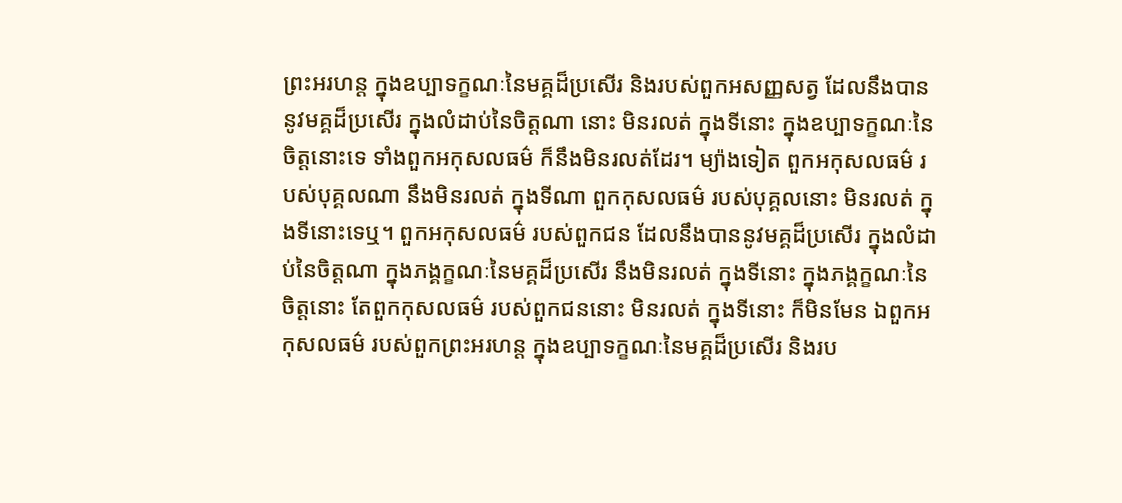ព្រះអរហន្ត ក្នុងឧប្បាទក្ខណៈនៃមគ្គដ៏ប្រសើរ និងរបស់ពួកអសញ្ញសត្វ ដែលនឹងបាននូវមគ្គដ៏ប្រសើរ ក្នុងលំដាប់នៃចិត្តណា នោះ មិនរលត់ ក្នុងទីនោះ ក្នុងឧប្បាទក្ខណៈនៃចិត្តនោះទេ ទាំងពួកអកុសលធម៌ ក៏នឹងមិនរលត់ដែរ។ ម្យ៉ាងទៀត ពួកអកុសលធម៌ របស់បុគ្គលណា នឹងមិនរលត់ ក្នុងទីណា ពួកកុសលធម៌ របស់បុគ្គលនោះ មិនរលត់ ក្នុងទីនោះទេឬ។ ពួកអកុសលធម៌ របស់ពួកជន ដែលនឹងបាននូវមគ្គដ៏ប្រសើរ ក្នុងលំដាប់នៃចិត្តណា ក្នុងភង្គក្ខណៈនៃមគ្គដ៏ប្រសើរ នឹងមិនរលត់ ក្នុងទីនោះ ក្នុងភង្គក្ខណៈនៃចិត្តនោះ តែពួកកុសលធម៌ របស់ពួកជននោះ មិនរលត់ ក្នុងទីនោះ ក៏មិនមែន ឯពួកអកុសលធម៌ របស់ពួកព្រះអរហន្ត ក្នុងឧប្បាទក្ខណៈនៃមគ្គដ៏ប្រសើរ និងរប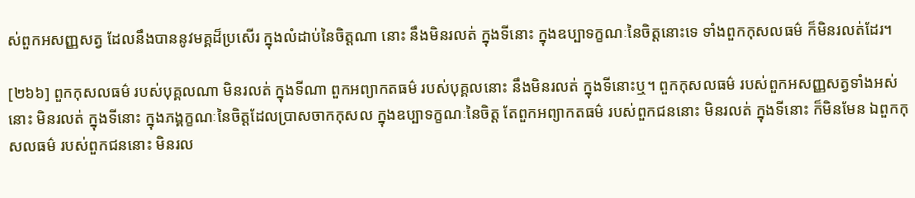ស់ពួកអសញ្ញសត្វ ដែលនឹងបាននូវមគ្គដ៏ប្រសើរ ក្នុងលំដាប់នៃចិត្តណា នោះ នឹងមិនរលត់ ក្នុងទីនោះ ក្នុងឧប្បាទក្ខណៈនៃចិត្តនោះទេ ទាំងពួកកុសលធម៌ ក៏មិនរលត់ដែរ។

[២៦៦] ពួកកុសលធម៌ របស់បុគ្គលណា មិនរលត់ ក្នុងទីណា ពួកអព្យាកតធម៌ របស់បុគ្គលនោះ នឹងមិនរលត់ ក្នុងទីនោះឬ។ ពួកកុសលធម៌ របស់ពួកអសញ្ញសត្វទាំងអស់នោះ មិនរលត់ ក្នុងទីនោះ ក្នុងភង្គក្ខណៈនៃចិត្តដែលប្រាសចាកកុសល ក្នុងឧប្បាទក្ខណៈនៃចិត្ត តែពួកអព្យាកតធម៌ របស់ពួកជននោះ មិនរលត់ ក្នុងទីនោះ ក៏មិនមែន ឯពួកកុសលធម៌ របស់ពួកជននោះ មិនរល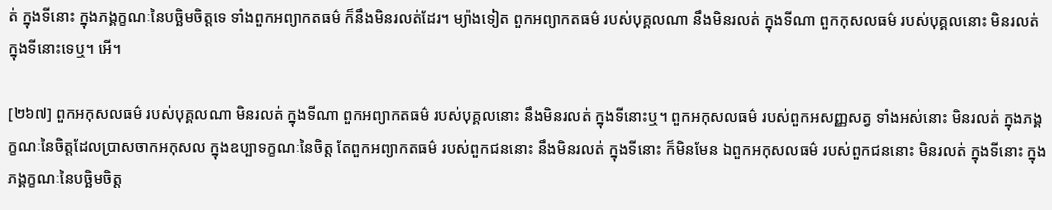ត់ ក្នុងទីនោះ ក្នុងភង្គក្ខណៈនៃបច្ឆិមចិត្តទេ ទាំងពួកអព្យាកតធម៌ ក៏នឹងមិនរលត់ដែរ។ ម្យ៉ាងទៀត ពួកអព្យាកតធម៌ របស់បុគ្គលណា នឹងមិនរលត់ ក្នុងទីណា ពួកកុសលធម៌ របស់បុគ្គលនោះ មិនរលត់ ក្នុងទីនោះទេឬ។ អើ។

[២៦៧] ពួកអកុសលធម៌ របស់បុគ្គលណា មិនរលត់ ក្នុងទីណា ពួកអព្យាកតធម៌ របស់បុគ្គលនោះ នឹងមិនរលត់ ក្នុងទីនោះឬ។ ពួកអកុសលធម៌ របស់ពួកអសញ្ញសត្វ ទាំងអស់នោះ មិនរលត់ ក្នុងភង្គក្ខណៈនៃចិត្តដែលប្រាសចាកអកុសល ក្នុងឧប្បាទក្ខណៈនៃចិត្ត តែពួកអព្យាកតធម៌ របស់ពួកជននោះ នឹងមិនរលត់ ក្នុងទីនោះ ក៏មិនមែន ឯពួកអកុសលធម៌ របស់ពួកជននោះ មិនរលត់ ក្នុងទីនោះ ក្នុងភង្គក្ខណៈនៃបច្ឆិមចិត្ត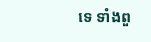ទេ ទាំងពួ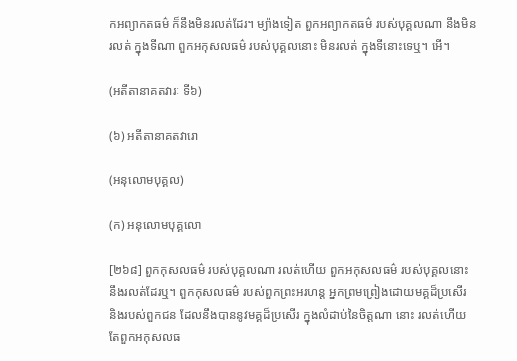កអព្យាកតធម៌ ក៏នឹងមិនរលត់ដែរ។ ម្យ៉ាងទៀត ពួកអព្យាកតធម៌ របស់បុគ្គលណា នឹងមិនរលត់ ក្នុងទីណា ពួកអកុសលធម៌ របស់បុគ្គលនោះ មិនរលត់ ក្នុងទីនោះទេឬ។ អើ។

(អតីតានាគតវារៈ ទី៦)

(៦) អតីតានាគតវារោ

(អនុលោមបុគ្គល)

(ក) អនុលោមបុគ្គលោ

[២៦៨] ពួកកុសលធម៌ របស់បុគ្គលណា រលត់ហើយ ពួកអកុសលធម៌ របស់បុគ្គលនោះ នឹងរលត់ដែរឬ។ ពួកកុសលធម៌ របស់ពួកព្រះអរហន្ត អ្នកព្រមព្រៀងដោយមគ្គដ៏ប្រសើរ និងរបស់ពួកជន ដែលនឹងបាននូវមគ្គដ៏ប្រសើរ ក្នុងលំដាប់នៃចិត្តណា នោះ រលត់ហើយ តែពួកអកុសលធ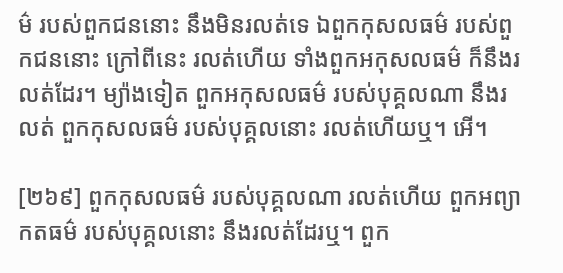ម៌ របស់ពួកជននោះ នឹងមិនរលត់ទេ ឯពួកកុសលធម៌ របស់ពួកជននោះ ក្រៅពីនេះ រលត់ហើយ ទាំងពួកអកុសលធម៌ ក៏នឹងរលត់ដែរ។ ម្យ៉ាងទៀត ពួកអកុសលធម៌ របស់បុគ្គលណា នឹងរលត់ ពួកកុសលធម៌ របស់បុគ្គលនោះ រលត់ហើយឬ។ អើ។

[២៦៩] ពួកកុសលធម៌ របស់បុគ្គលណា រលត់ហើយ ពួកអព្យាកតធម៌ របស់បុគ្គលនោះ នឹងរលត់ដែរឬ។ ពួក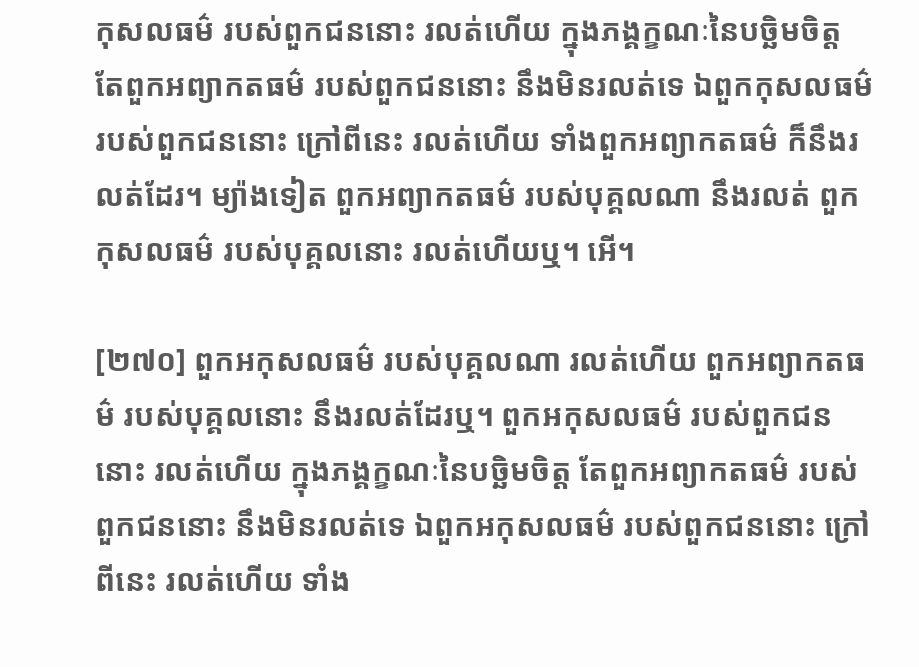កុសលធម៌ របស់ពួកជននោះ រលត់ហើយ ក្នុងភង្គក្ខណៈនៃបច្ឆិមចិត្ត តែពួកអព្យាកតធម៌ របស់ពួកជននោះ នឹងមិនរលត់ទេ ឯពួកកុសលធម៌ របស់ពួកជននោះ ក្រៅពីនេះ រលត់ហើយ ទាំងពួកអព្យាកតធម៌ ក៏នឹងរលត់ដែរ។ ម្យ៉ាងទៀត ពួកអព្យាកតធម៌ របស់បុគ្គលណា នឹងរលត់ ពួកកុសលធម៌ របស់បុគ្គលនោះ រលត់ហើយឬ។ អើ។

[២៧០] ពួកអកុសលធម៌ របស់បុគ្គលណា រលត់ហើយ ពួកអព្យាកតធម៌ របស់បុគ្គលនោះ នឹងរលត់ដែរឬ។ ពួកអកុសលធម៌ របស់ពួកជននោះ រលត់ហើយ ក្នុងភង្គក្ខណៈនៃបច្ឆិមចិត្ត តែពួកអព្យាកតធម៌ របស់ពួកជននោះ នឹងមិនរលត់ទេ ឯពួកអកុសលធម៌ របស់ពួកជននោះ ក្រៅពីនេះ រលត់ហើយ ទាំង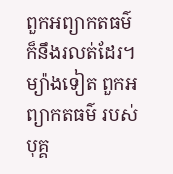ពួកអព្យាកតធម៌ ក៏នឹងរលត់ដែរ។ ម្យ៉ាងទៀត ពួកអព្យាកតធម៌ របស់បុគ្គ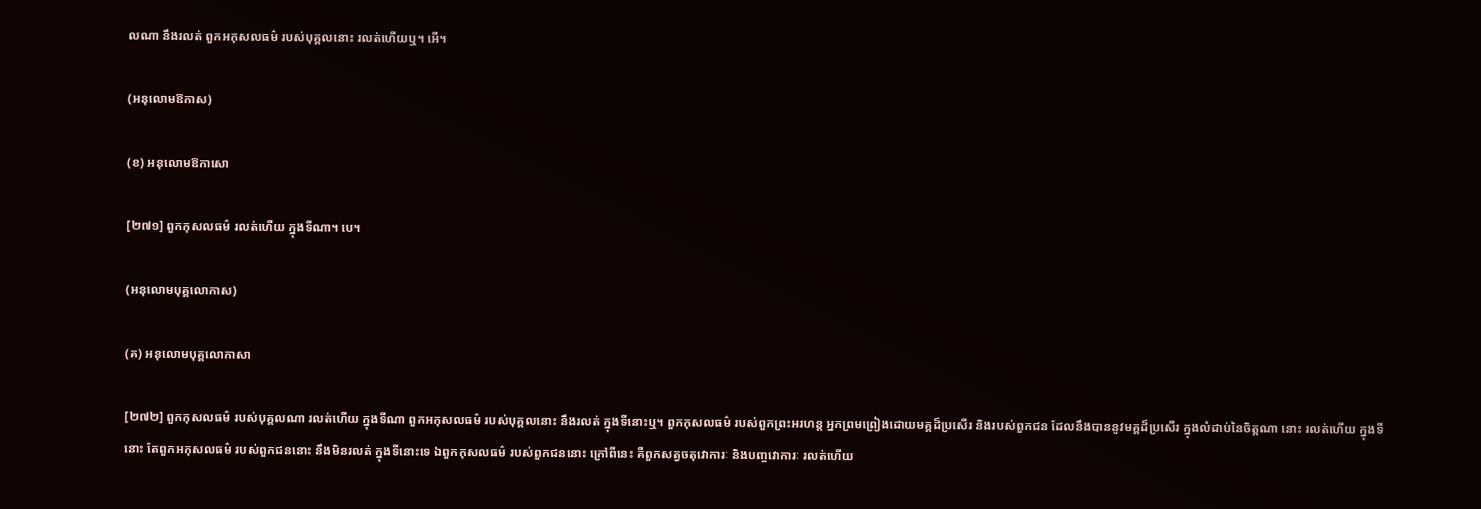លណា នឹងរលត់ ពួកអកុសលធម៌ របស់បុគ្គលនោះ រលត់ហើយឬ។ អើ។

(អនុលោមឱកាស)

(ខ) អនុលោមឱកាសោ

[២៧១] ពួកកុសលធម៌ រលត់ហើយ ក្នុងទីណា។ បេ។

(អនុលោមបុគ្គលោកាស)

(គ) អនុលោមបុគ្គលោកាសា

[២៧២] ពួកកុសលធម៌ របស់បុគ្គលណា រលត់ហើយ ក្នុងទីណា ពួកអកុសលធម៌ របស់បុគ្គលនោះ នឹងរលត់ ក្នុងទីនោះឬ។ ពួកកុសលធម៌ របស់ពួកព្រះអរហន្ត អ្នកព្រមព្រៀងដោយមគ្គដ៏ប្រសើរ និងរបស់ពួកជន ដែលនឹងបាននូវមគ្គដ៏ប្រសើរ ក្នុងលំដាប់នៃចិត្តណា នោះ រលត់ហើយ ក្នុងទីនោះ តែពួកអកុសលធម៌ របស់ពួកជននោះ នឹងមិនរលត់ ក្នុងទីនោះទេ ឯពួកកុសលធម៌ របស់ពួកជននោះ ក្រៅពីនេះ គឺពួកសត្វចតុវោការៈ និងបញ្ចវោការៈ រលត់ហើយ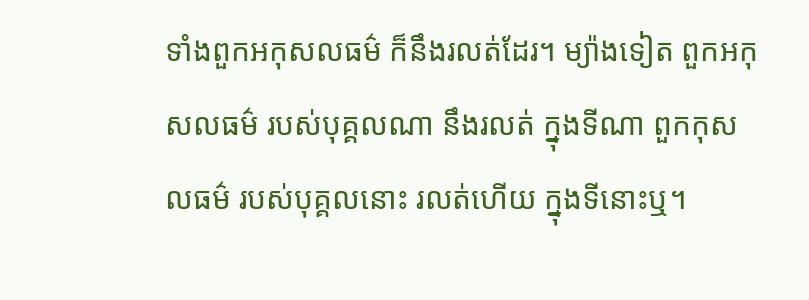ទាំងពួកអកុសលធម៌ ក៏នឹងរលត់ដែរ។ ម្យ៉ាងទៀត ពួកអកុសលធម៌ របស់បុគ្គលណា នឹងរលត់ ក្នុងទីណា ពួកកុសលធម៌ របស់បុគ្គលនោះ រលត់ហើយ ក្នុងទីនោះឬ។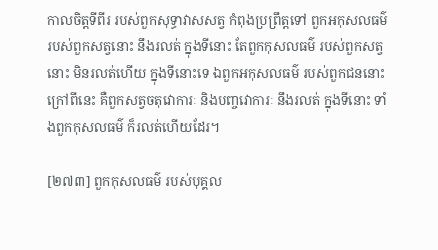កាលចិត្តទីពីរ របស់ពួកសុទ្ធាវាសសត្វ កំពុងប្រព្រឹត្តទៅ ពួកអកុសលធម៌ របស់ពួកសត្វនោះ នឹងរលត់ ក្នុងទីនោះ តែពួកកុសលធម៌ របស់ពួកសត្វនោះ មិនរលត់ហើយ ក្នុងទីនោះទេ ឯពួកអកុសលធម៌ របស់ពួកជននោះ ក្រៅពីនេះ គឺពួកសត្វចតុវោការៈ និងបញ្ចវោការៈ នឹងរលត់ ក្នុងទីនោះ ទាំងពួកកុសលធម៌ ក៏រលត់ហើយដែរ។

[២៧៣] ពួកកុសលធម៌ របស់បុគ្គល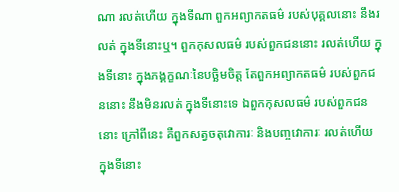ណា រលត់ហើយ ក្នុងទីណា ពួកអព្យាកតធម៌ របស់បុគ្គលនោះ នឹងរលត់ ក្នុងទីនោះឬ។ ពួកកុសលធម៌ របស់ពួកជននោះ រលត់ហើយ ក្នុងទីនោះ ក្នុងភង្គក្ខណៈនៃបច្ឆិមចិត្ត តែពួកអព្យាកតធម៌ របស់ពួកជននោះ នឹងមិនរលត់ ក្នុងទីនោះទេ ឯពួកកុសលធម៌ របស់ពួកជននោះ ក្រៅពីនេះ គឺពួកសត្វចតុវោការៈ និងបញ្ចវោការៈ រលត់ហើយ ក្នុងទីនោះ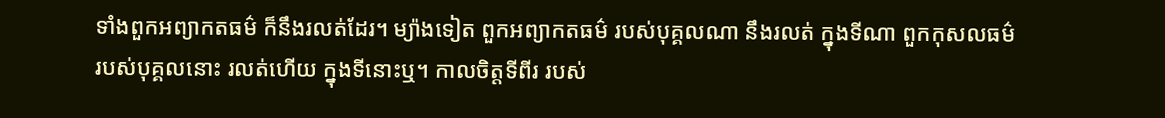ទាំងពួកអព្យាកតធម៌ ក៏នឹងរលត់ដែរ។ ម្យ៉ាងទៀត ពួកអព្យាកតធម៌ របស់បុគ្គលណា នឹងរលត់ ក្នុងទីណា ពួកកុសលធម៌ របស់បុគ្គលនោះ រលត់ហើយ ក្នុងទីនោះឬ។ កាលចិត្តទីពីរ របស់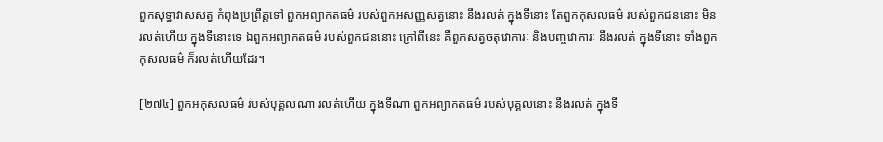ពួកសុទ្ធាវាសសត្វ កំពុងប្រព្រឹត្តទៅ ពួកអព្យាកតធម៌ របស់ពួកអសញ្ញសត្វនោះ នឹងរលត់ ក្នុងទីនោះ តែពួកកុសលធម៌ របស់ពួកជននោះ មិនរលត់ហើយ ក្នុងទីនោះទេ ឯពួកអព្យាកតធម៌ របស់ពួកជននោះ ក្រៅពីនេះ គឺពួកសត្វចតុវោការៈ និងបញ្ចវោការៈ នឹងរលត់ ក្នុងទីនោះ ទាំងពួកកុសលធម៌ ក៏រលត់ហើយដែរ។

[២៧៤] ពួកអកុសលធម៌ របស់បុគ្គលណា រលត់ហើយ ក្នុងទីណា ពួកអព្យាកតធម៌ របស់បុគ្គលនោះ នឹងរលត់ ក្នុងទី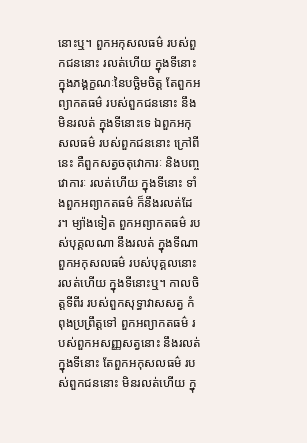នោះឬ។ ពួកអកុសលធម៌ របស់ពួកជននោះ រលត់ហើយ ក្នុងទីនោះ ក្នុងភង្គក្ខណៈនៃបច្ឆិមចិត្ត តែពួកអព្យាកតធម៌ របស់ពួកជននោះ នឹងមិនរលត់ ក្នុងទីនោះទេ ឯពួកអកុសលធម៌ របស់ពួកជននោះ ក្រៅពីនេះ គឺពួកសត្វចតុវោការៈ និងបញ្ចវោការៈ រលត់ហើយ ក្នុងទីនោះ ទាំងពួកអព្យាកតធម៌ ក៏នឹងរលត់ដែរ។ ម្យ៉ាងទៀត ពួកអព្យាកតធម៌ របស់បុគ្គលណា នឹងរលត់ ក្នុងទីណា ពួកអកុសលធម៌ របស់បុគ្គលនោះ រលត់ហើយ ក្នុងទីនោះឬ។ កាលចិត្តទីពីរ របស់ពួកសុទ្ធាវាសសត្វ កំពុងប្រព្រឹត្តទៅ ពួកអព្យាកតធម៌ របស់ពួកអសញ្ញសត្វនោះ នឹងរលត់ ក្នុងទីនោះ តែពួកអកុសលធម៌ របស់ពួកជននោះ មិនរលត់ហើយ ក្នុ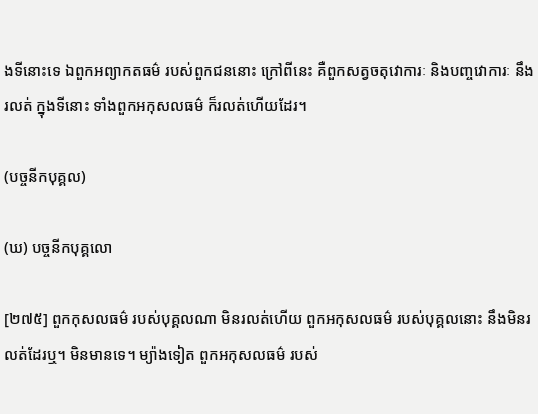ងទីនោះទេ ឯពួកអព្យាកតធម៌ របស់ពួកជននោះ ក្រៅពីនេះ គឺពួកសត្វចតុវោការៈ និងបញ្ចវោការៈ នឹងរលត់ ក្នុងទីនោះ ទាំងពួកអកុសលធម៌ ក៏រលត់ហើយដែរ។

(បច្ចនីកបុគ្គល)

(ឃ) បច្ចនីកបុគ្គលោ

[២៧៥] ពួកកុសលធម៌ របស់បុគ្គលណា មិនរលត់ហើយ ពួកអកុសលធម៌ របស់បុគ្គលនោះ នឹងមិនរលត់ដែរឬ។ មិនមានទេ។ ម្យ៉ាងទៀត ពួកអកុសលធម៌ របស់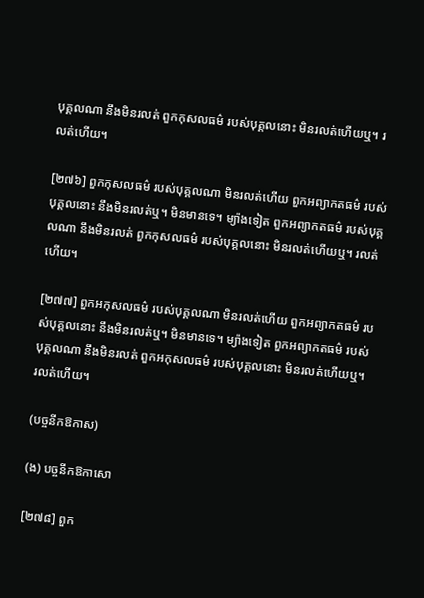បុគ្គលណា នឹងមិនរលត់ ពួកកុសលធម៌ របស់បុគ្គលនោះ មិនរលត់ហើយឬ។ រលត់ហើយ។

[២៧៦] ពួកកុសលធម៌ របស់បុគ្គលណា មិនរលត់ហើយ ពួកអព្យាកតធម៌ របស់បុគ្គលនោះ នឹងមិនរលត់ឬ។ មិនមានទេ។ ម្យ៉ាងទៀត ពួកអព្យាកតធម៌ របស់បុគ្គលណា នឹងមិនរលត់ ពួកកុសលធម៌ របស់បុគ្គលនោះ មិនរលត់ហើយឬ។ រលត់ហើយ។

[២៧៧] ពួកអកុសលធម៌ របស់បុគ្គលណា មិនរលត់ហើយ ពួកអព្យាកតធម៌ របស់បុគ្គលនោះ នឹងមិនរលត់ឬ។ មិនមានទេ។ ម្យ៉ាងទៀត ពួកអព្យាកតធម៌ របស់បុគ្គលណា នឹងមិនរលត់ ពួកអកុសលធម៌ របស់បុគ្គលនោះ មិនរលត់ហើយឬ។ រលត់ហើយ។

(បច្ចនីកឱកាស)

(ង) បច្ចនីកឱកាសោ

[២៧៨] ពួក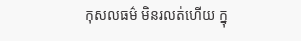កុសលធម៌ មិនរលត់ហើយ ក្នុ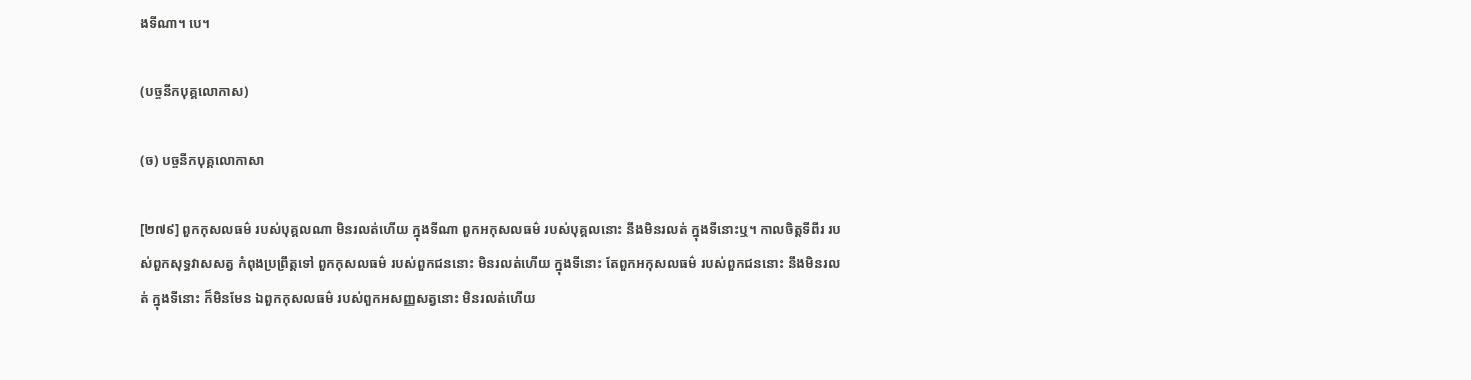ងទីណា។ បេ។

(បច្ចនីកបុគ្គលោកាស)

(ច) បច្ចនីកបុគ្គលោកាសា

[២៧៩] ពួកកុសលធម៌ របស់បុគ្គលណា មិនរលត់ហើយ ក្នុងទីណា ពួកអកុសលធម៌ របស់បុគ្គលនោះ នឹងមិនរលត់ ក្នុងទីនោះឬ។ កាលចិត្តទីពីរ របស់ពួកសុទ្ធវាសសត្វ កំពុងប្រព្រឹត្តទៅ ពួកកុសលធម៌ របស់ពួកជននោះ មិនរលត់ហើយ ក្នុងទីនោះ តែពួកអកុសលធម៌ របស់ពួកជននោះ នឹងមិនរលត់ ក្នុងទីនោះ ក៏មិនមែន ឯពួកកុសលធម៌ របស់ពួកអសញ្ញសត្វនោះ មិនរលត់ហើយ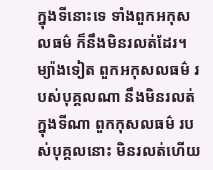ក្នុងទីនោះទេ ទាំងពួកអកុសលធម៌ ក៏នឹងមិនរលត់ដែរ។ ម្យ៉ាងទៀត ពួកអកុសលធម៌ របស់បុគ្គលណា នឹងមិនរលត់ ក្នុងទីណា ពួកកុសលធម៌ របស់បុគ្គលនោះ មិនរលត់ហើយ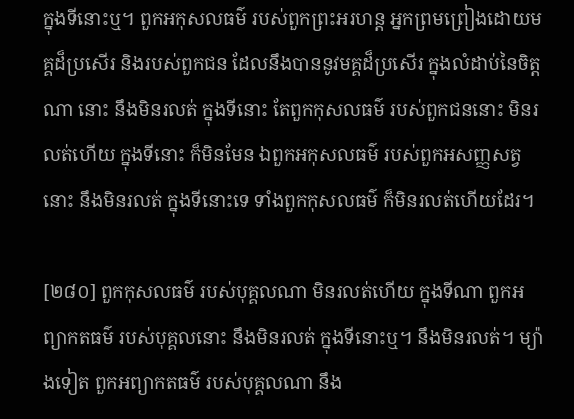ក្នុងទីនោះឬ។ ពួកអកុសលធម៌ របស់ពួកព្រះអរហន្ត អ្នកព្រមព្រៀងដោយមគ្គដ៏ប្រសើរ និងរបស់ពួកជន ដែលនឹងបាននូវមគ្គដ៏ប្រសើរ ក្នុងលំដាប់នៃចិត្តណា នោះ នឹងមិនរលត់ ក្នុងទីនោះ តែពួកកុសលធម៌ របស់ពួកជននោះ មិនរលត់ហើយ ក្នុងទីនោះ ក៏មិនមែន ឯពួកអកុសលធម៌ របស់ពួកអសញ្ញសត្វនោះ នឹងមិនរលត់ ក្នុងទីនោះទេ ទាំងពួកកុសលធម៌ ក៏មិនរលត់ហើយដែរ។

[២៨០] ពួកកុសលធម៌ របស់បុគ្គលណា មិនរលត់ហើយ ក្នុងទីណា ពួកអព្យាកតធម៌ របស់បុគ្គលនោះ នឹងមិនរលត់ ក្នុងទីនោះឬ។ នឹងមិនរលត់។ ម្យ៉ាងទៀត ពួកអព្យាកតធម៌ របស់បុគ្គលណា នឹង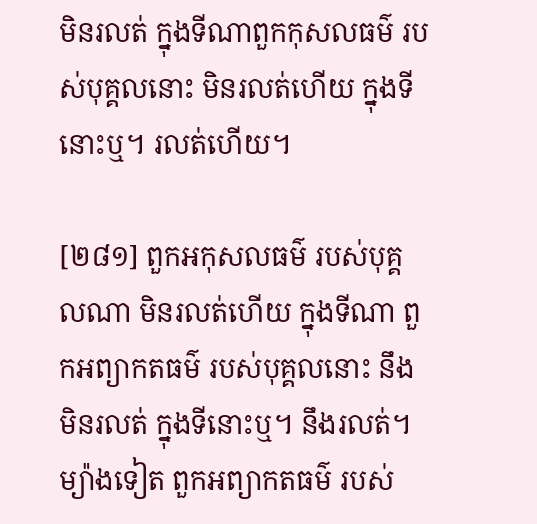មិនរលត់ ក្នុងទីណាពួកកុសលធម៌ របស់បុគ្គលនោះ មិនរលត់ហើយ ក្នុងទីនោះឬ។ រលត់ហើយ។

[២៨១] ពួកអកុសលធម៌ របស់បុគ្គលណា មិនរលត់ហើយ ក្នុងទីណា ពួកអព្យាកតធម៌ របស់បុគ្គលនោះ នឹងមិនរលត់ ក្នុងទីនោះឬ។ នឹងរលត់។ ម្យ៉ាងទៀត ពួកអព្យាកតធម៌ របស់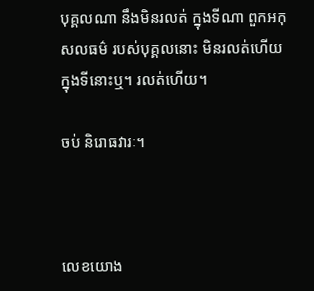បុគ្គលណា នឹងមិនរលត់ ក្នុងទីណា ពួកអកុសលធម៌ របស់បុគ្គលនោះ មិនរលត់ហើយ ក្នុងទីនោះឬ។ រលត់ហើយ។

ចប់ និរោធវារៈ។



លេខយោង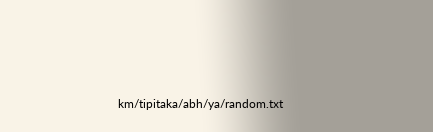km/tipitaka/abh/ya/random.txt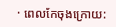· ពេលកែចុងក្រោយ: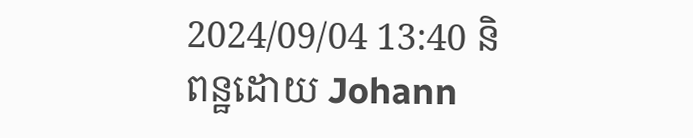2024/09/04 13:40 និពន្ឋដោយ Johann